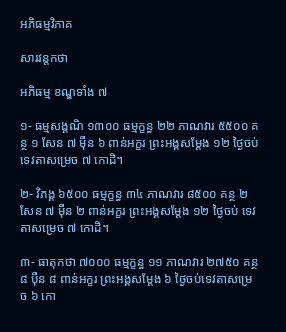អភិធម្មវិភាគ

សារវន្តកថា

អភិធម្ម ខណ្ឌទាំង ៧

១- ធម្មសង្គណិ ១៣០០ ធម្មក្ខន្ធ ២២ ភាណវារ ៥៥០០ គន្ថ ១ សែន ៧ ម៉ឺន ៦ ពាន់អក្ខរ ព្រះអង្គសម្ដែង ១២ ថ្ងៃចប់ ទេវតាសម្រេច ៧ កោដិ។

២- វិភង្គ ៦៥០០ ធម្មក្ខន្ធ ៣៤ ភាណវារ ៨៥០០ គន្ថ ២ សែន ៧ ម៉ឺន ២ ពាន់អក្ខរ ព្រះអង្គសម្ដែង ១២ ថ្ងៃចប់ ទេវតាសម្រេច ៧ កោដិ។

៣- ធាតុកថា ៧០០០ ធម្មក្ខន្ធ ១១ ភាណវារ ២៧៥០ គន្ថ ៨ ប៉ឺន ៨ ពាន់អក្ខរ ព្រះអង្គសម្ដែង ៦ ថ្ងៃចប់ទេវតាសម្រេច ៦ កោ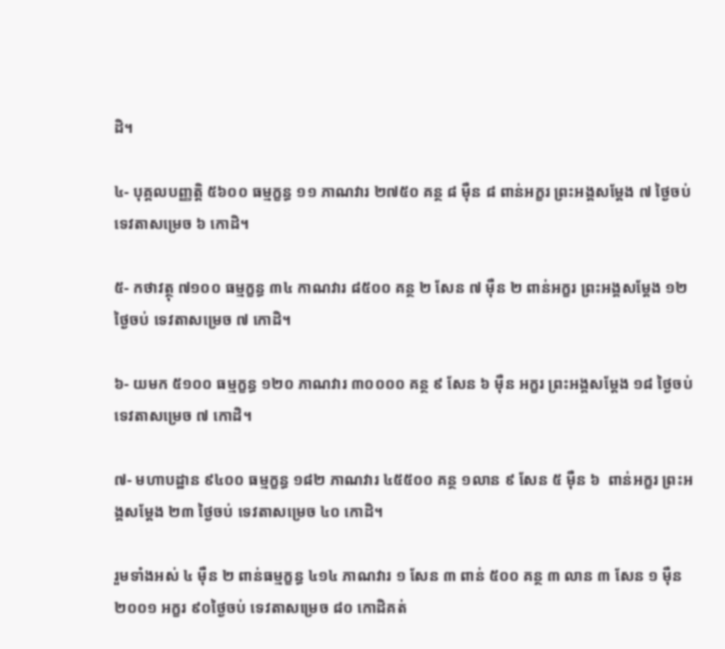ដិ។

៤- បុគ្គលបញ្ញត្តិ ៥៦០០ ធម្មក្ខន្ធ ១១ ភាណវារ ២៧៥០ គន្ថ ៨ ម៉ឺន ៨ ពាន់អក្ខរ ព្រះអង្គសម្ដែង ៧ ថ្ងៃចប់ ទេវតាសម្រេច ៦ កោដិ។

៥- កថាវត្ថុ ៧១០០ ធម្មក្ខន្ធ ៣៤ កាណវារ ៨៥០០ គន្ថ ២ សែន ៧ ម៉ឺន ២ ពាន់អក្ខរ ព្រះអង្គសម្ដែង ១២ ថ្ងៃចប់ ទេវតាសម្រេច ៧ កោដិ។

៦- យមក ៥១០០ ធម្មក្ខន្ធ ១២០ ភាណវារ ៣០០០០ គន្ថ ៩ សែន ៦ ម៉ឺន អក្ខរ ព្រះអង្គសម្ដែង ១៨ ថ្ងៃចប់ ទេវតាសម្រេច ៧ កោដិ។

៧- មហាបដ្ឋាន ៩៤០០ ធម្មក្ខន្ធ ១៨២ ភាណវារ ៤៥៥០០ គន្ថ ១លាន ៩ សែន ៥ ម៉ឺន ៦  ពាន់អក្ខរ ព្រះអង្គសម្ដែង ២៣ ថ្ងៃចប់ ទេវតាសម្រេច ៤០ កោដិ។

រួមទាំងអស់ ៤ ម៉ឺន ២ ពាន់ធម្មក្ខន្ធ ៤១៤ ភាណវារ ១ សែន ៣ ពាន់ ៥០០ គន្ថ ៣ លាន ៣ សែន ១ ម៉ឺន ២០០១ អក្ខរ ៩០ថ្ងៃចប់ ទេវតាសម្រេច ៨០ កោដិគត់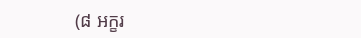(៨ អក្ខរ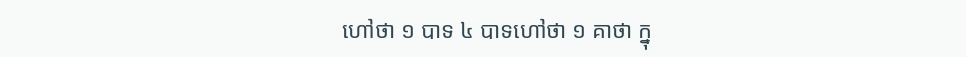ហៅថា ១ បាទ ៤ បាទហៅថា ១ គាថា ក្នុ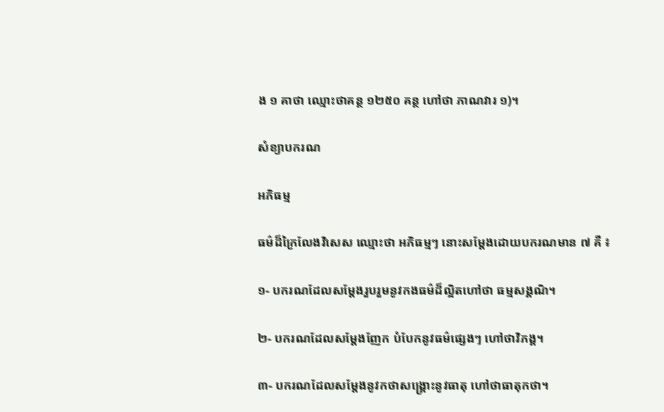ង ១ គាថា ឈ្មោះថាគន្ថ ១២៥០ គន្ថ ហៅថា ភាណវារ ១)។

សំខ្យាបករណ

អភិធម្ម

ធម៌ដ៏ក្រៃលែងវិសេស ឈ្មោះថា អភិធម្មៗ នោះសម្ដែងដោយបករណមាន ៧ គឺ ៖

១- បករណដែលសម្ដែងរួបរួមនូវកងធម៌ដ៏ល្អិតហៅថា ធម្មសង្គណិ។

២- បករណដែលសម្ដែងញែក បំបែកនូវធម៌ផ្សេងៗ ហៅថាវិភង្គ។

៣- បករណដែលសម្ដែងនូវកថាសង្រ្គោះនូវធាតុ ហៅថាធាតុកថា។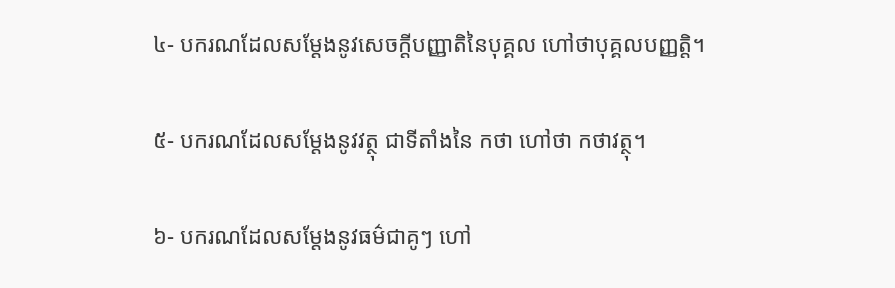៤- បករណដែលសម្ដែងនូវសេចក្ដីបញ្ញាតិនៃបុគ្គល ហៅថាបុគ្គលបញ្ញត្តិ។

៥- បករណដែលសម្ដែងនូវវត្ថុ ជាទីតាំងនៃ កថា ហៅថា កថាវត្ថុ។

៦- បករណដែលសម្ដែងនូវធម៌ជាគូៗ ហៅ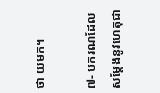ថា យមក។

៧- បករណដែលសម្ដែងនូវហេតុជា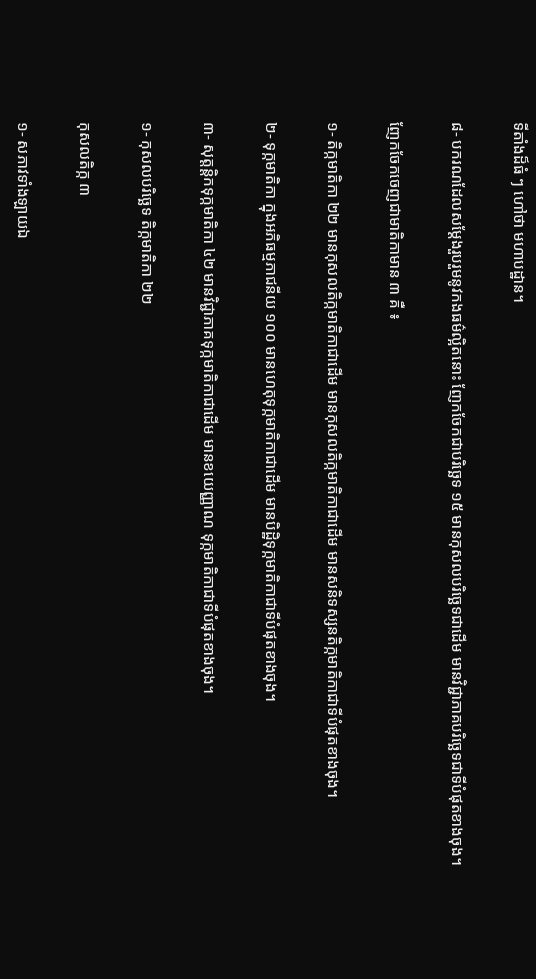ទីតាំងដ៏ធំ ៗ ហៅថា មហាបដ្ឋាន។

៨- បករណដែលសម្ដែងរួបរួមនូវកងធម៌ល្អិតនោះ ញែកចែកជាបរិច្ឆេទ ១៥ មានកុសលបរិច្ឆេទជាដើម មានវិជ្ជាភាគបរិច្ឆេទជាទីបំផុតខាងចុង។

ញែកចែកចេញជាមាតិកាមាន ៣ គឺ ៖

១- តិក្កមាតិកា ២២ មានកុសលតិក្កមាតិកាជាដើម មានកុសលតិក្កមាតិកាជាដើម មានសនិទស្សនតិក្កមាតិកាជាទីបំផុតខាងចុង។

២- ទុក្កមាតិកា ក្នុងអភិធម្មភាជនីយ ១០០ មានហេតុទុក្កមាតិកាជាដើម មានបិដ្ឋិទុក្កមាតិកាជាទីបំផុតខាងចុង។

៣- សុត្តន្តិកទុក្កមាតិកា ៤២ មានវិជ្ជាភាគទុក្កមាតិកាជាដើម មានខយេញ្ញាណ ទុក្កមាតិកាជាទីបំផុតខាងចុង។

១- កុសលបរិច្ឆេទ តិក្កមាតិកា ២២

កុសលតិក្ក ៣

១- សភាវទាំងឡាយឯ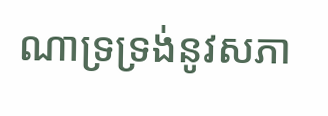ណាទ្រទ្រង់នូវសភា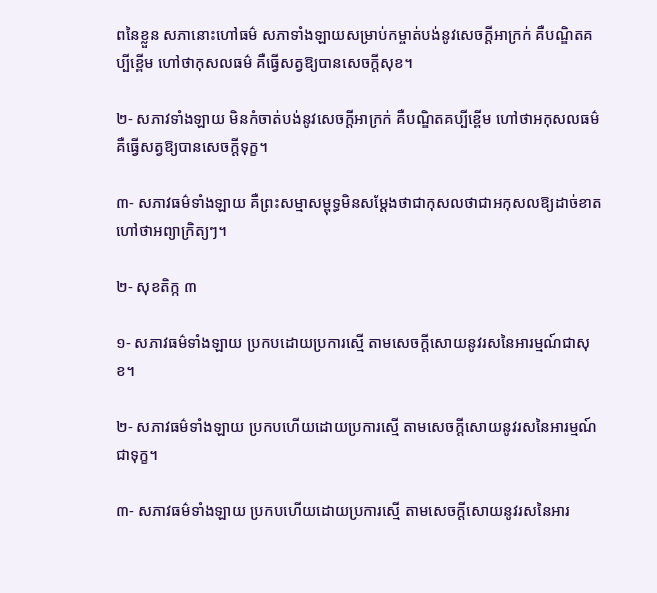ពនៃខ្លួន សភានោះហៅធម៌ សភាទាំងឡាយសម្រាប់កម្ចាត់បង់នូវសេចក្ដីអាក្រក់ គឺបណ្ឌិតគប្បីខ្ពើម ហៅថាកុសលធម៌ គឺធ្វើសត្វឱ្យបានសេចក្ដីសុខ។

២- សភាវទាំងឡាយ មិនកំចាត់បង់នូវសេចក្ដីអាក្រក់ គឺបណ្ឌិតគប្បីខ្ពើម ហៅថាអកុសលធម៌ គឺធ្វើសត្វឱ្យបានសេចក្ដីទុក្ខ។

៣- សភាវធម៌ទាំងឡាយ គឺព្រះសម្មាសម្ពុទ្ធមិនសម្ដែងថាជាកុសលថាជាអកុសលឱ្យដាច់ខាត ហៅថាអព្យាក្រិត្យៗ។

២- សុខតិក្ក ៣

១- សភាវធម៌ទាំងឡាយ ប្រកបដោយប្រការស្មើ តាមសេចក្ដីសោយនូវរសនៃអារម្មណ៍ជាសុខ។

២- សភាវធម៌ទាំងឡាយ ប្រកបហើយដោយប្រការស្មើ តាមសេចក្ដីសោយនូវរសនៃអារម្មណ៍ជាទុក្ខ។

៣- សភាវធម៌ទាំងឡាយ ប្រកបហើយដោយប្រការស្មើ តាមសេចក្ដីសោយនូវរសនៃអារ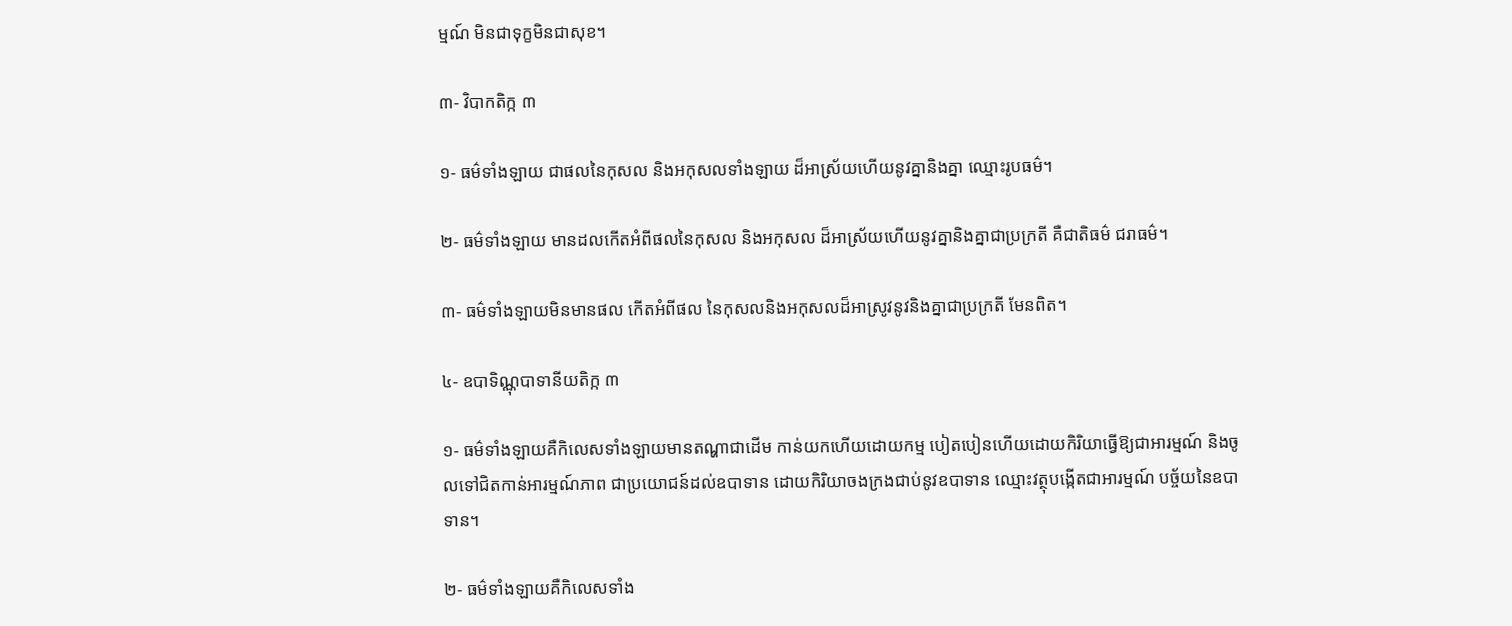ម្មណ៍ មិនជាទុក្ខមិនជាសុខ។

៣- វិបាកតិក្ក ៣

១- ធម៌ទាំងឡាយ ជាផលនៃកុសល និងអកុសលទាំងឡាយ ដ៏អាស្រ័យហើយនូវគ្នានិងគ្នា ឈ្មោះរូបធម៌។

២- ធម៌ទាំងឡាយ មានដលកើតអំពីផលនៃកុសល និងអកុសល ដ៏អាស្រ័យហើយនូវគ្នានិងគ្នាជាប្រក្រតី គឺជាតិធម៌ ជរាធម៌។

៣- ធម៌ទាំងឡាយមិនមានផល កើតអំពីផល នៃកុសលនិងអកុសលដ៏អាស្រូវនូវនិងគ្នាជាប្រក្រតី មែនពិត។

៤- ឧបាទិណ្ណុបាទានីយតិក្ក ៣

១- ធម៌ទាំងឡាយគឺកិលេសទាំងឡាយមានតណ្ហាជាដើម កាន់យកហើយដោយកម្ម បៀតបៀនហើយដោយកិរិយាធ្វើឱ្យជាអារម្មណ៍ និងចូលទៅជិតកាន់អារម្មណ៍ភាព ជាប្រយោជន៍ដល់ឧបាទាន ដោយកិរិយាចងក្រងជាប់នូវឧបាទាន ឈ្មោះវត្ថុបង្កើតជាអារម្មណ៍ បច្ច័យនៃឧបាទាន។

២- ធម៌ទាំងឡាយគឺកិលេសទាំង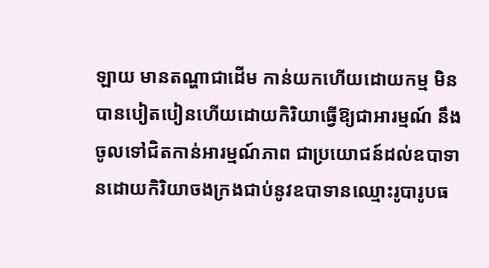ឡាយ មានតណ្ហាជាដើម កាន់យកហើយដោយកម្ម មិនបានបៀតបៀនហើយដោយកិរិយាធ្វើឱ្យជាអារម្មណ៍ នឹងចូលទៅជិតកាន់អារម្មណ៍ភាព ជាប្រយោជន៍ដល់ឧបាទានដោយកិរិយាចងក្រងជាប់នូវឧបាទានឈ្មោះរូបារូបធ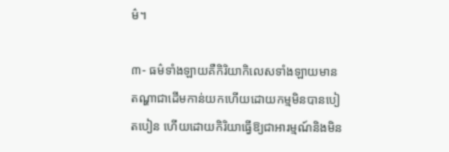ម៌។

៣- ធម៌ទាំងឡាយគឺកិរិយាកិលេសទាំងឡាយមានតណ្ហាជាដើមកាន់យកហើយដោយកម្មមិនបានបៀតបៀន ហើយដោយកិរិយាធ្វើឱ្យជាអារម្មណ៍និងមិន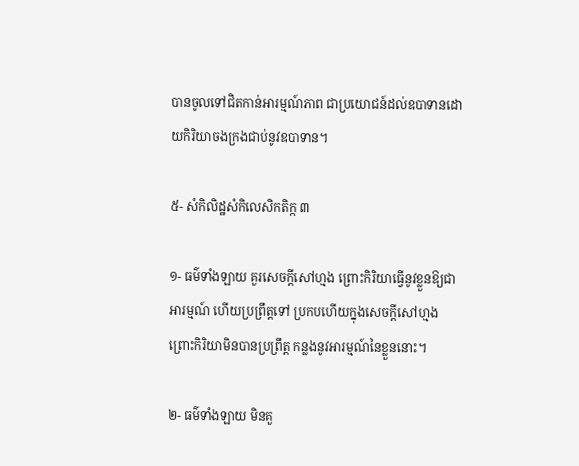បានចូលទៅជិតកាន់អារម្មណ៍ភាព ជាប្រយោជន៍ដល់ឧបាទានដោយកិរិយាចងក្រងជាប់នូវឧបាទាន។

៥- សំកិលិដ្ឋសំកិលេសិកតិក្ក ៣

១- ធម៌ទាំងឡាយ គួរសេចក្ដីសៅហ្មង ព្រោះកិរិយាធ្វើនូវខ្លួនឱ្យជាអារម្មណ៍ ហើយប្រព្រឹត្តទៅ ប្រកបហើយក្នុងសេចក្ដីសៅហ្មង ព្រោះកិរិយាមិនបានប្រព្រឹត្ត កន្លងនូវអារម្មណ៍នៃខ្លួននោះ។

២- ធម៌ទាំងឡាយ មិនគួ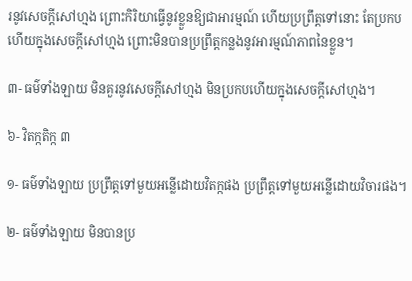រនូវសេចក្ដីសៅហ្មង ព្រោះកិរិយាធ្វើនូវខ្លួនឱ្យជាអារម្មណ៍ ហើយប្រព្រឹត្តទៅនោះ តែប្រកបហើយក្នុងសេចក្ដីសៅហ្មង ព្រោះមិនបានប្រព្រឹត្តកន្លងនូវអារម្មណ៍ភាពនៃខ្លួន។

៣- ធម៌ទាំងឡាយ មិនគួរនូវសេចក្ដីសៅហ្មង មិនប្រកបហើយក្នុងសេចក្ដីសៅហ្មង។

៦- វិតក្កតិក្ក ៣

១- ធម៌ទាំងឡាយ ប្រព្រឹត្តទៅមួយអន្លើដោយវិតក្កផង ប្រព្រឹត្តទៅមួយអន្លើដោយវិចារផង។

២- ធម៌ទាំងឡាយ មិនបានប្រ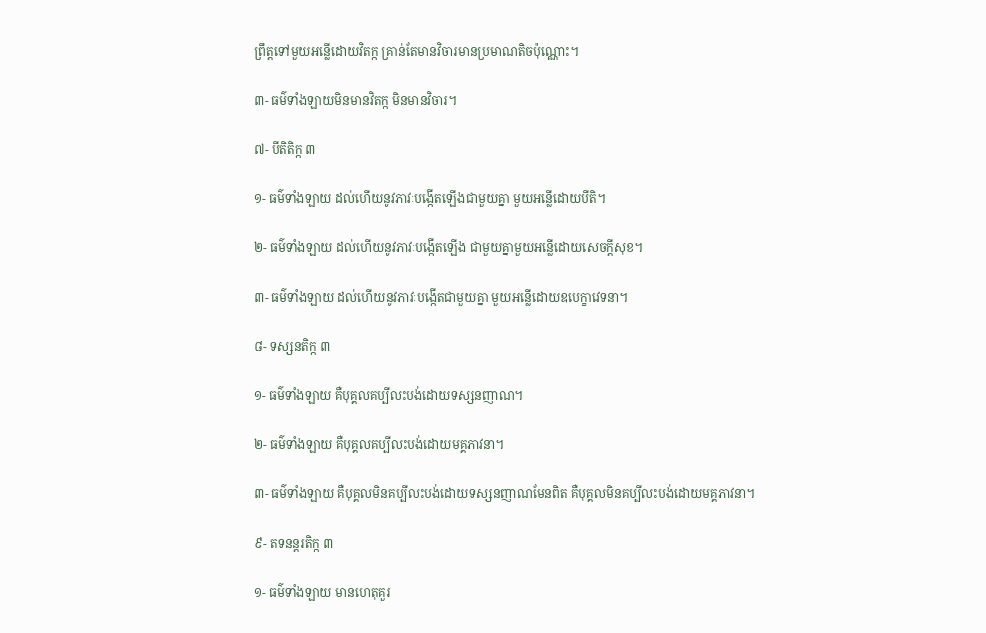ព្រឹត្តទៅមួយអន្លើដោយវិតក្ក គ្រាន់តែមានវិចារមានប្រមាណតិចប៉ុណ្ណោះ។

៣- ធម៌ទាំងឡាយមិនមានវិតក្ក មិនមានវិចារ។

៧- បីតិតិក្ក ៣

១- ធម៌ទាំងឡាយ ដល់ហើយនូវភាវៈបង្កើតឡើងជាមួយគ្នា មួយអន្លើដោយបីតិ។

២- ធម៌ទាំងឡាយ ដល់ហើយនូវភាវៈបង្កើតឡើង ជាមួយគ្នាមួយអន្លើដោយសេចក្ដីសុខ។

៣- ធម៌ទាំងឡាយ ដល់ហើយនូវភាវៈបង្កើតជាមួយគ្នា មួយអន្លើដោយឧបេក្ខាវេទនា។

៨- ទស្សនតិក្ក ៣

១- ធម៌ទាំងឡាយ គឺបុគ្គលគប្បីលះបង់ដោយទស្សនញាណ។

២- ធម៌ទាំងឡាយ គឺបុគ្គលគប្បីលះបង់ដោយមគ្គភាវនា។

៣- ធម៌ទាំងឡាយ គឺបុគ្គលមិនគប្បីលះបង់ដោយទស្សនញាណមែនពិត គឺបុគ្គលមិនគប្បីលះបង់ដោយមគ្គភាវនា។

៩- តទនន្តរតិក្ក ៣

១- ធម៌ទាំងឡាយ មានហេតុគួរ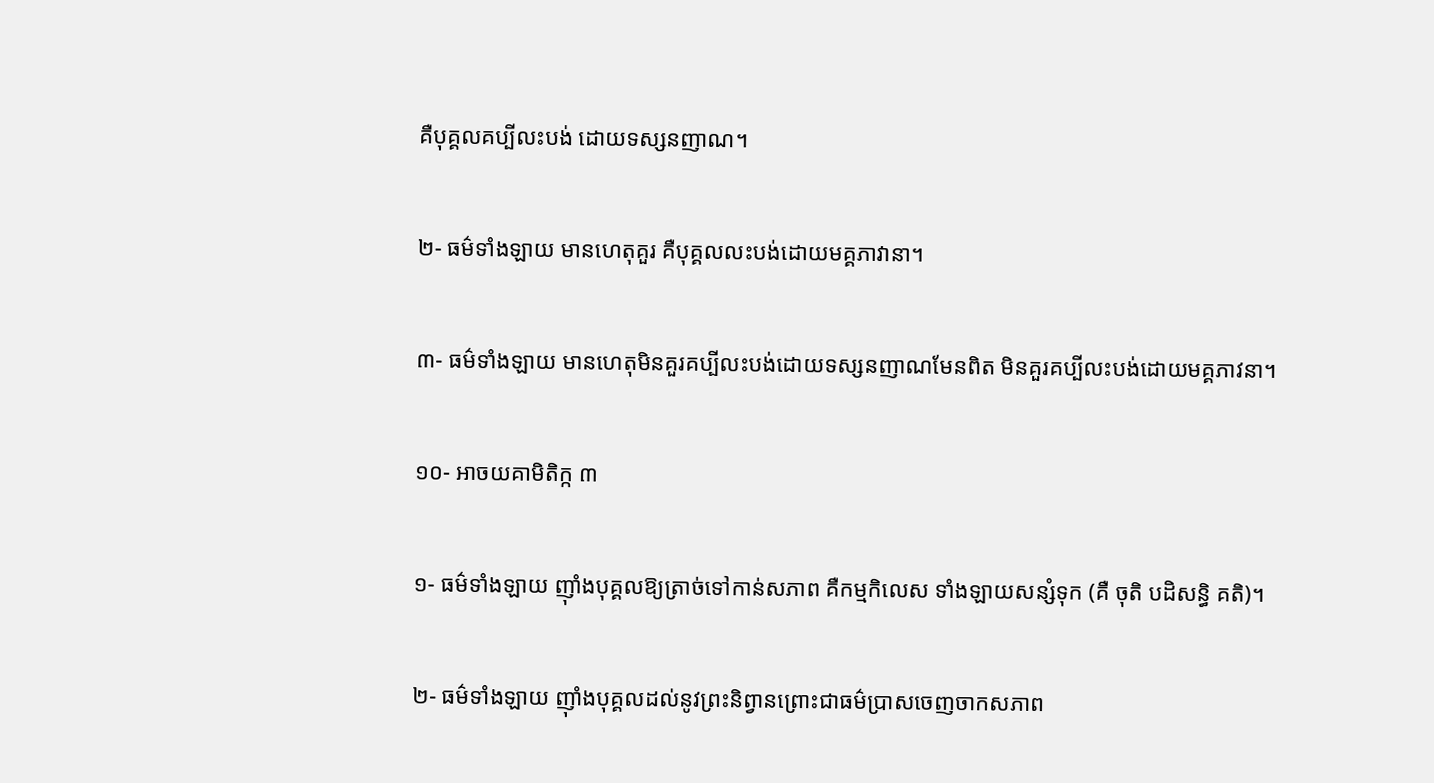គឺបុគ្គលគប្បីលះបង់ ដោយទស្សនញាណ។

២- ធម៌ទាំងឡាយ មានហេតុគួរ គឺបុគ្គលលះបង់ដោយមគ្គភាវានា។

៣- ធម៌ទាំងឡាយ មានហេតុមិនគួរគប្បីលះបង់ដោយទស្សនញាណមែនពិត មិនគួរគប្បីលះបង់ដោយមគ្គភាវនា។

១០- អាចយគាមិតិក្ក ៣

១- ធម៌ទាំងឡាយ ញ៉ាំងបុគ្គលឱ្យត្រាច់ទៅកាន់សភាព គឺកម្មកិលេស ទាំងឡាយសន្សំទុក (គឺ ចុតិ បដិសន្ធិ គតិ)។

២- ធម៌ទាំងឡាយ ញ៉ាំងបុគ្គលដល់នូវព្រះនិព្វានព្រោះជាធម៌ប្រាសចេញចាកសភាព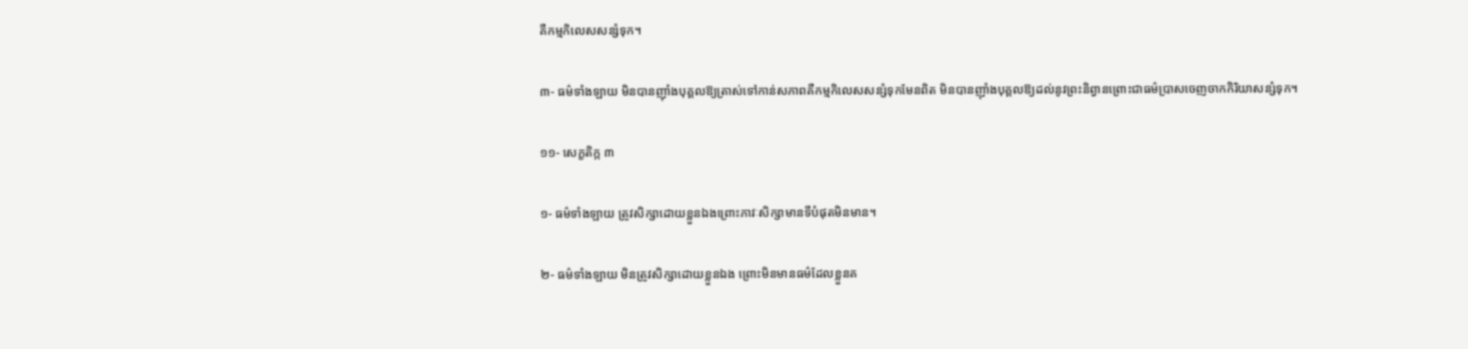គឺកម្មកិលេសសន្សំទុក។

៣- ធម៌ទាំងឡាយ មិនបានញ៉ាំងបុគ្គលឱ្យត្រាស់ទៅកាន់សភាពគឺកម្មកិលេសសន្សំទុកមែនពិត មិនបានញ៉ាំងបុគ្គលឱ្យដល់នូវព្រះនិព្វានព្រោះជាធម៌ប្រាសចេញចាកកិរិយាសន្សំទុក។

១១- សេក្ខតិក្ក ៣

១- ធម៌ទាំងឡាយ ត្រូវសិក្សាដោយខ្លួនឯងព្រោះភាវៈសិក្សាមានទីបំផុតមិនមាន។

២- ធម៌ទាំងឡាយ មិនត្រូវសិក្សាដោយខ្លួនឯង ព្រោះមិនមានធម៌ដែលខ្លួនគ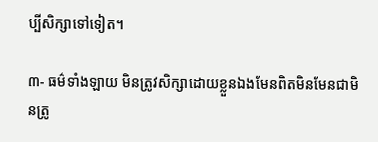ប្បីសិក្សាទៅទៀត។

៣- ធម៌ទាំងឡាយ មិនត្រូវសិក្សាដោយខ្លួនឯងមែនពិតមិនមែនជាមិនត្រូ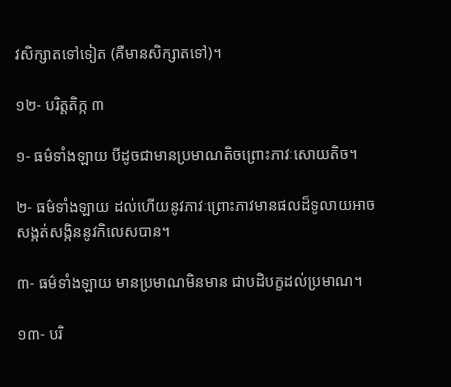វសិក្សាតទៅទៀត (គឺមានសិក្សាតទៅ)។

១២- បរិត្តតិក្ក ៣

១- ធម៌ទាំងឡាយ បីដូចជាមានប្រមាណតិចព្រោះភាវៈសោយតិច។

២- ធម៌ទាំងឡាយ ដល់ហើយនូវភាវៈព្រោះភាវមានផលដ៏ទូលាយអាចសង្កត់សង្កិននូវកិលេសបាន។

៣- ធម៌ទាំងឡាយ មានប្រមាណមិនមាន ជាបដិបក្ខដល់ប្រមាណ។

១៣- បរិ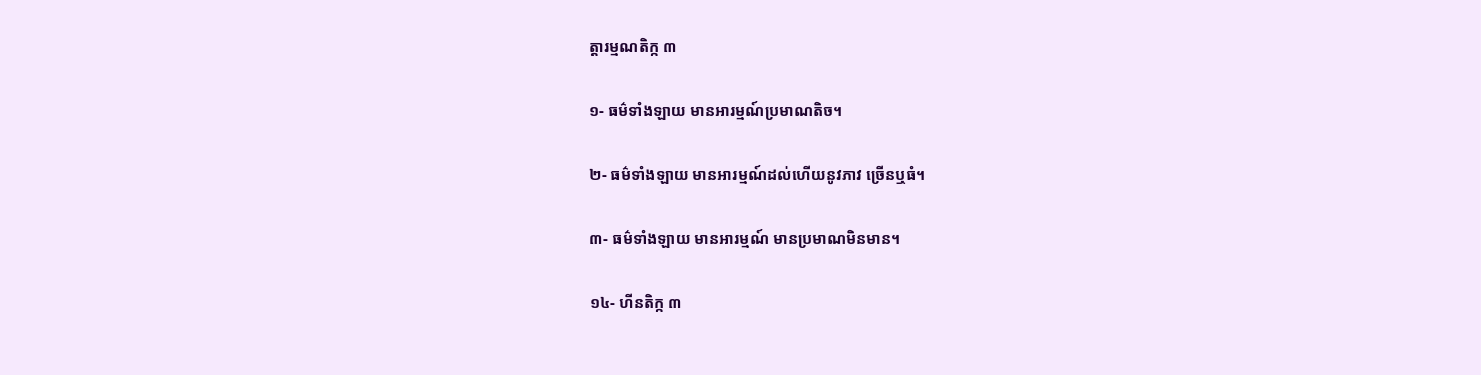ត្តារម្មណតិក្ក ៣

១- ធម៌ទាំងឡាយ មានអារម្មណ៍ប្រមាណតិច។

២- ធម៌ទាំងឡាយ មានអារម្មណ៍ដល់ហើយនូវភាវ ច្រើនឬធំ។

៣- ធម៌ទាំងឡាយ មានអារម្មណ៍ មានប្រមាណមិនមាន។

១៤- ហីនតិក្ក ៣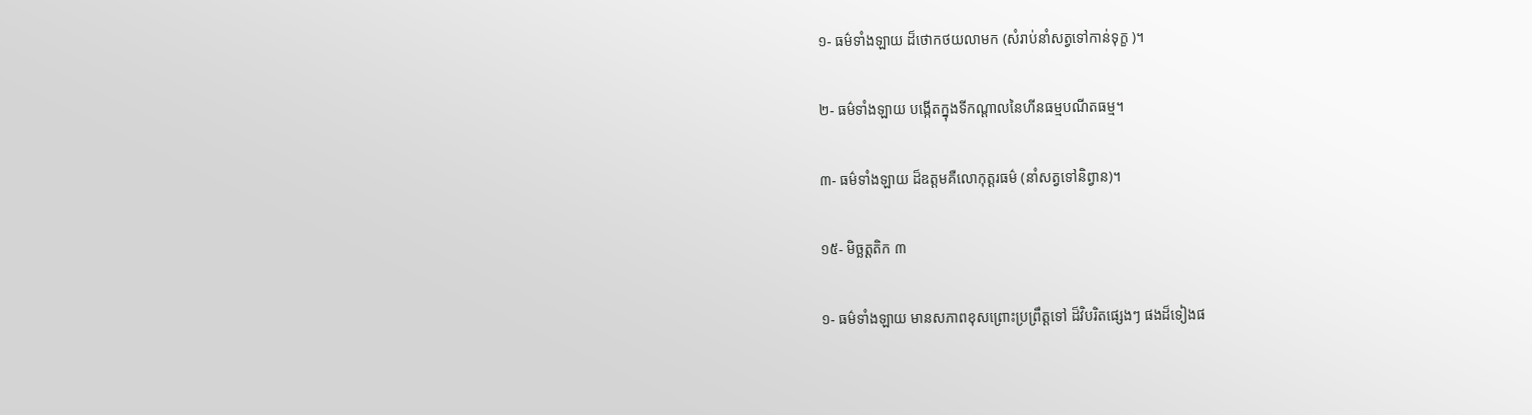១- ធម៌ទាំងឡាយ ដ៏ថោកថយលាមក (សំរាប់នាំសត្វទៅកាន់ទុក្ខ )។

២- ធម៌ទាំងឡាយ បង្កើតក្នុងទីកណ្ដាលនៃហីនធម្មបណីតធម្ម។

៣- ធម៌ទាំងឡាយ ដ៏ឧត្ដមគឺលោកុត្តរធម៌ (នាំសត្វទៅនិព្វាន)។

១៥- មិច្ឆត្តតិក ៣

១- ធម៌ទាំងឡាយ មានសភាពខុសព្រោះប្រព្រឹត្តទៅ ដ៏វិបរិតផ្សេងៗ ផងដ៏ទៀងផ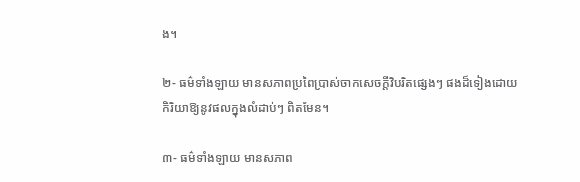ង។

២- ធម៌ទាំងឡាយ មានសភាពប្រពៃប្រាស់ចាកសេចក្ដីវិបរិតផ្សេងៗ ផងដ៏ទៀងដោយកិរិយាឱ្យនូវផលក្នុងលំដាប់ៗ ពិតមែន។

៣- ធម៌ទាំងឡាយ មានសភាព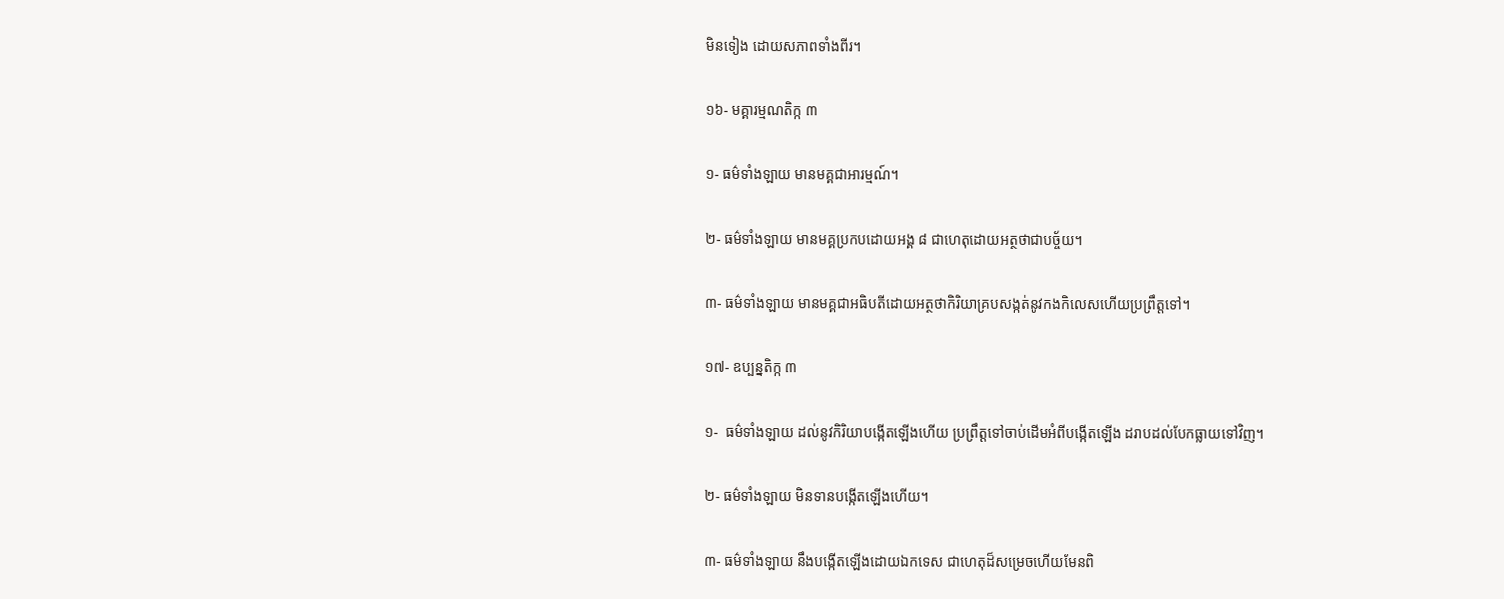មិនទៀង ដោយសភាពទាំងពីរ។

១៦- មគ្គារម្មណតិក្ក ៣

១- ធម៌ទាំងឡាយ មានមគ្គជាអារម្មណ៍។

២- ធម៌ទាំងឡាយ មានមគ្គប្រកបដោយអង្គ ៨ ជាហេតុដោយអត្ថថាជាបច្ច័យ។

៣- ធម៌ទាំងឡាយ មានមគ្គជាអធិបតីដោយអត្ថថាកិរិយាគ្របសង្កត់នូវកងកិលេសហើយប្រព្រឹត្តទៅ។

១៧- ឧប្បន្នតិក្ក ៣

១-  ធម៌ទាំងឡាយ ដល់នូវកិរិយាបង្កើតឡើងហើយ ប្រព្រឹត្តទៅចាប់ដើមអំពីបង្កើតឡើង ដរាបដល់បែកធ្លាយទៅវិញ។

២- ធម៌ទាំងឡាយ មិនទានបង្កើតឡើងហើយ។

៣- ធម៌ទាំងឡាយ នឹងបង្កើតឡើងដោយឯកទេស ជាហេតុដ៏សម្រេចហើយមែនពិ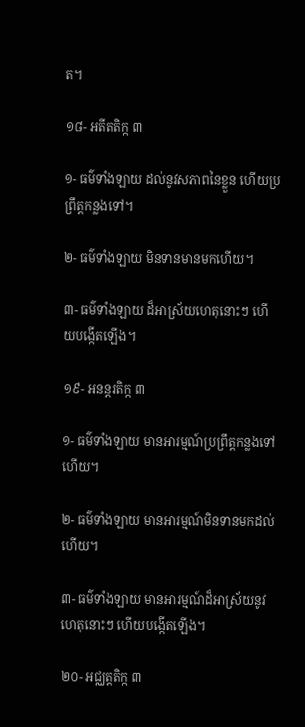ត។

១៨- អតីតតិក្ក ៣

១- ធម៌ទាំងឡាយ ដល់នូវសភាពនៃខ្លួន ហើយប្រព្រឹត្តកន្លងទៅ។

២- ធម៌ទាំងឡាយ មិនទានមានមកហើយ។

៣- ធម៌ទាំងឡាយ ដ៏អាស្រ័យហេតុនោះៗ ហើយបង្កើតឡើង។

១៩- អនន្តរតិក្ក ៣

១- ធម៌ទាំងឡាយ មានអារម្មណ៍ប្រព្រឹត្តកន្លងទៅហើយ។

២- ធម៌ទាំងឡាយ មានអារម្មណ៍មិនទានមកដល់ហើយ។

៣- ធម៌ទាំងឡាយ មានអារម្មណ៍ដ៏អាស្រ័យនូវហេតុនោះៗ ហើយបង្កើតឡើង។

២០- អជ្ឈត្តតិក្ក ៣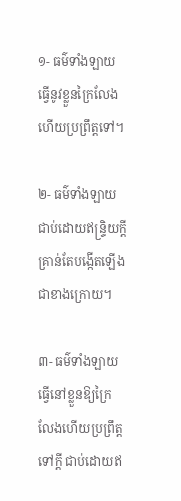១- ធម៌ទាំងឡាយ ធ្វើនូវខ្លួនក្រៃលែងហើយប្រព្រឹត្តទៅ។

២- ធម៌ទាំងឡាយ ជាប់ដោយឥន្ទ្រិយក្ដី គ្រាន់តែបង្កើតឡើងជាខាងក្រោយ។

៣- ធម៌ទាំងឡាយ ធ្វើនៅខ្លួនឱ្យក្រៃលែងហើយប្រព្រឹត្តទៅក្ដី ជាប់ដោយឥ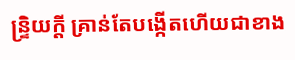ន្ទ្រិយក្ដី គ្រាន់តែបង្កើតហើយជាខាង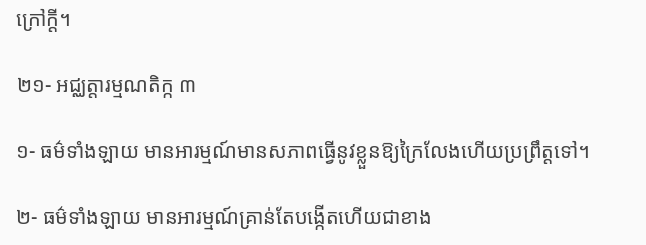ក្រៅក្ដី។

២១- អជ្ឈត្តារម្មណតិក្ក ៣

១- ធម៌ទាំងឡាយ មានអារម្មណ៍មានសភាពធ្វើនូវខ្លួនឱ្យក្រៃលែងហើយប្រព្រឹត្តទៅ។

២- ធម៌ទាំងឡាយ មានអារម្មណ៍គ្រាន់តែបង្កើតហើយជាខាង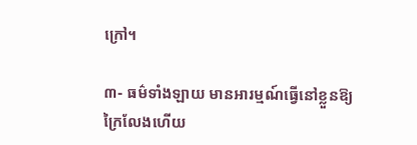ក្រៅ។

៣- ធម៌ទាំងឡាយ មានអារម្មណ៍ធ្វើនៅខ្លួនឱ្យក្រៃលែងហើយ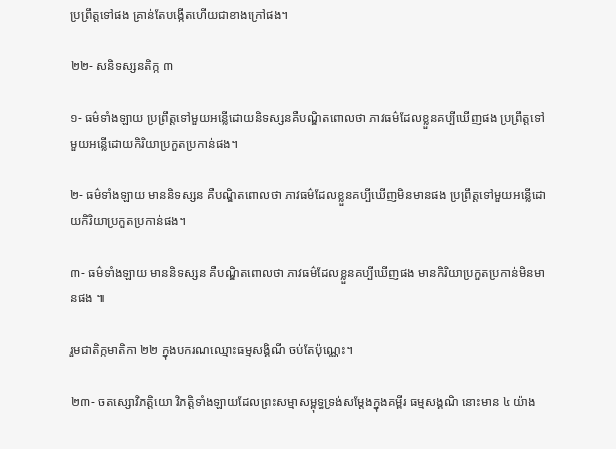ប្រព្រឹត្តទៅផង គ្រាន់តែបង្កើតហើយជាខាងក្រៅផង។

២២- សនិទស្សនតិក្ក ៣

១- ធម៌ទាំងឡាយ ប្រព្រឹត្តទៅមួយអន្លើដោយនិទស្សនគឺបណ្ឌិតពោលថា ភាវធម៌ដែលខ្លួនគប្បីឃើញផង ប្រព្រឹត្តទៅមួយអន្លើដោយកិរិយាប្រកួតប្រកាន់ផង។

២- ធម៌ទាំងឡាយ មាននិទស្សន គឺបណ្ឌិតពោលថា ភាវធម៌ដែលខ្លួនគប្បីឃើញមិនមានផង ប្រព្រឹត្តទៅមួយអន្លើដោយកិរិយាប្រកួតប្រកាន់ផង។

៣- ធម៌ទាំងឡាយ មាននិទស្សន គឺបណ្ឌិតពោលថា ភាវធម៌ដែលខ្លួនគប្បីឃើញផង មានកិរិយាប្រកួតប្រកាន់មិនមានផង ៕

រួមជាតិក្កមាតិកា ២២ ក្នុងបករណឈ្មោះធម្មសង្គិណី ចប់តែប៉ុណ្ណេះ។

២៣- ចតស្សោវិភត្តិយោ វិភត្តិទាំងឡាយដែលព្រះសម្មាសម្ពុទ្ធទ្រង់សម្ដែងក្នុងគម្ពីរ ធម្មសង្គណិ នោះមាន ៤ យ៉ាង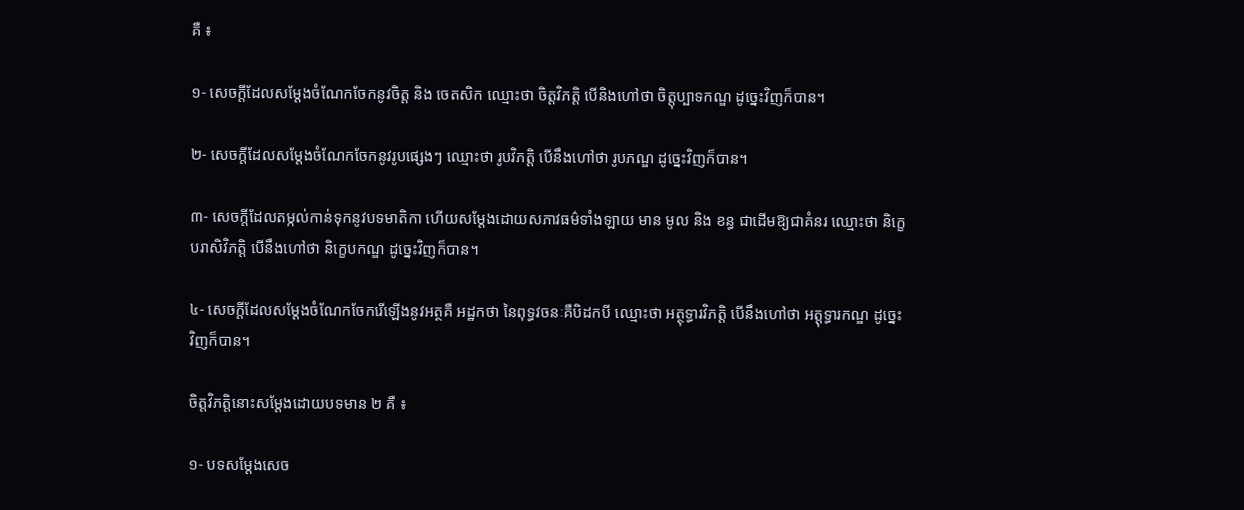គឺ ៖

១- សេចក្ដីដែលសម្ដែងចំណែកចែកនូវចិត្ត និង ចេតសិក ឈ្មោះថា ចិត្តវិភត្តិ បើនិងហៅថា ចិត្តុប្បាទកណ្ឌ ដូច្នេះវិញក៏បាន។

២- សេចក្ដីដែលសម្ដែងចំណែកចែកនូវរូបផ្សេងៗ ឈ្មោះថា រូបវិភត្តិ បើនឹងហៅថា រូបភណ្ឌ ដូច្នេះវិញក៏បាន។

៣- សេចក្ដីដែលតម្កល់កាន់ទុកនូវបទមាតិកា ហើយសម្ដែងដោយសភាវធម៌ទាំងឡាយ មាន មូល និង ខន្ធ ជាដើមឱ្យជាគំនរ ឈ្មោះថា និក្ខេបរាសិវិភត្តិ បើនឹងហៅថា និក្ខេបកណ្ឌ ដូច្នេះវិញក៏បាន។

៤- សេចក្ដីដែលសម្ដែងចំណែកចែករើឡើងនូវអត្ថគឺ អដ្ឋកថា នៃពុទ្ធវចនៈគឺបិដកបី ឈ្មោះថា អត្ថុទ្ធារវិភត្តិ បើនឹងហៅថា អត្តុទ្ធារកណ្ឌ ដូច្នេះវិញក៏បាន។

ចិត្តវិភត្តិនោះសម្ដែងដោយបទមាន ២ គឺ ៖

១- បទសម្ដែងសេច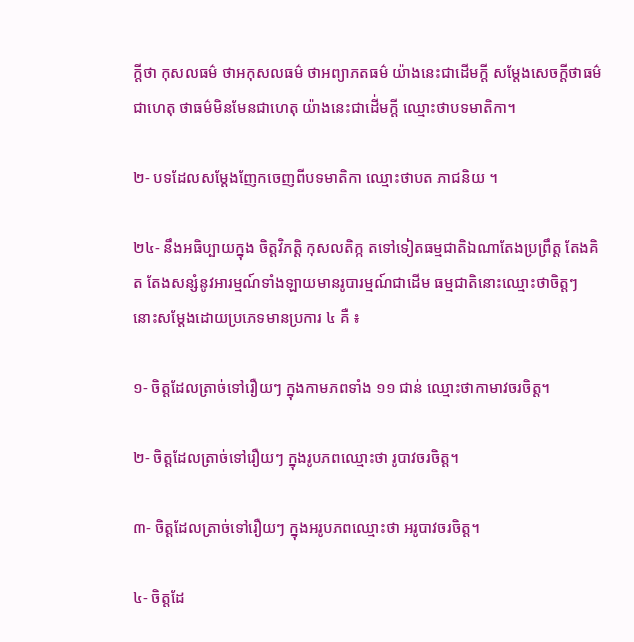ក្ដីថា កុសលធម៌ ថាអកុសលធម៌ ថាអព្យាភតធម៌ យ៉ាងនេះជាដើមក្ដី សម្ដែងសេចក្ដីថាធម៌ជាហេតុ ថាធម៌មិនមែនជាហេតុ យ៉ាងនេះជាដើ់មក្ដី ឈ្មោះថាបទមាតិកា។

២- បទដែលសម្ដែងញែកចេញពីបទមាតិកា ឈ្មោះថាបត ភាជនិយ ។

២៤- នឹងអធិប្បាយក្នុង ចិត្តវិភត្តិ កុសលតិក្ក តទៅទៀតធម្មជាតិឯណាតែងប្រព្រឹត្ត តែងគិត តែងសន្សំនូវអារម្មណ៍ទាំងឡាយមានរូបារម្មណ៍ជាដើម ធម្មជាតិនោះឈ្មោះថាចិត្តៗ នោះសម្ដែងដោយប្រភេទមានប្រការ ៤ គឺ ៖

១- ចិត្តដែលត្រាច់ទៅរឿយៗ ក្នុងកាមភពទាំង ១១ ជាន់ ឈ្មោះថាកាមាវចរចិត្ត។

២- ចិត្តដែលត្រាច់ទៅរឿយៗ ក្នុងរូបភពឈ្មោះថា រូបាវចរចិត្ត។

៣- ចិត្តដែលត្រាច់ទៅរឿយៗ ក្នុងអរូបភពឈ្មោះថា អរូបាវចរចិត្ត។

៤- ចិត្តដែ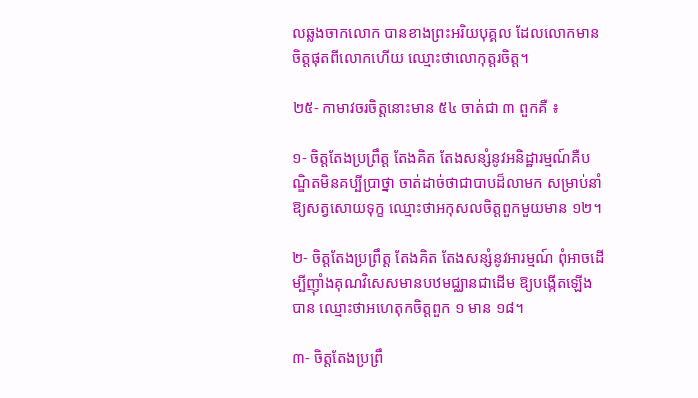លឆ្លងចាកលោក បានខាងព្រះអរិយបុគ្គល ដែលលោកមានចិត្តផុតពីលោកហើយ ឈ្មោះថាលោកុត្តរចិត្ត។

២៥- កាមាវចរចិត្តនោះមាន ៥៤ ចាត់ជា ៣ ពួកគឺ ៖

១- ចិត្តតែងប្រព្រឹត្ត តែងគិត តែងសន្សំនូវអនិដ្ឋារម្មណ៍គឺបណ្ឌិតមិនគប្បីប្រាថ្នា ចាត់ដាច់ថាជាបាបដ៏លាមក សម្រាប់នាំឱ្យសត្វសោយទុក្ខ ឈ្មោះថាអកុសលចិត្តពួកមួយមាន ១២។

២- ចិត្តតែងប្រព្រឹត្ត តែងគិត តែងសន្សំនូវអារម្មណ៍ ពុំអាចដើម្បីញ៉ាំងគុណវិសេសមានបឋមជ្ឈានជាដើម ឱ្យបង្កើតឡើងបាន ឈ្មោះថាអហេតុកចិត្តពួក ១ មាន ១៨។

៣- ចិត្តតែងប្រព្រឹ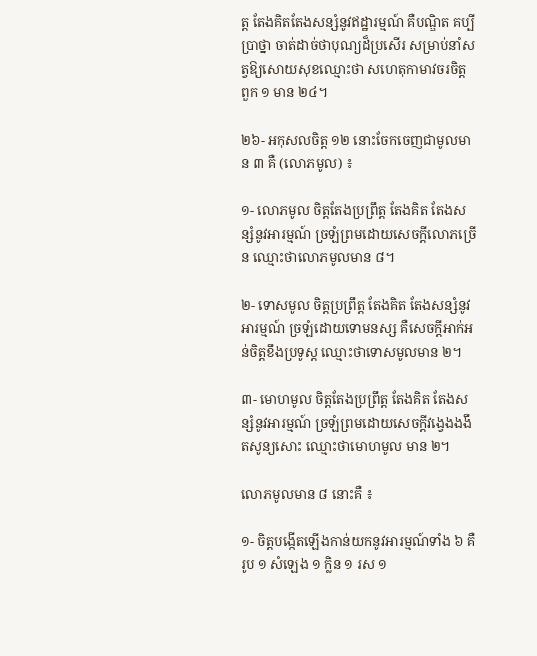ត្ត តែងគិតតែងសន្សំនូវឥដ្ឋារម្មណ៍ គឺបណ្ឌិត គប្បីប្រាថ្នា ចាត់ដាច់ថាបុណ្យដ៏ប្រសើរ សម្រាប់នាំសត្វឱ្យសោយសុខឈ្មោះថា សហេតុកាមាវចរចិត្ត ពួក ១ មាន ២៤។

២៦- អកុសលចិត្ត ១២ នោះចែកចេញជាមូលមាន ៣ គឺ (លោភមូល) ៖

១- លោភមូល ចិត្តតែងប្រព្រឹត្ត តែងគិត តែងសន្សំនូវអារម្មណ៍ ច្រឡំព្រមដោយសេចក្ដីលោភច្រើន ឈ្មោះថាលោភមូលមាន ៨។

២- ទោសមូល ចិត្តប្រព្រឹត្ត តែងគិត តែងសន្សំនូវអារម្មណ៍ ច្រឡំដោយទោមនស្ស គឺសេចក្ដីអាក់អន់ចិត្តខឹងប្រទូស្ដ ឈ្មោះថាទោសមូលមាន ២។

៣- មោហមូល ចិត្តតែងប្រព្រឹត្ត តែងគិត តែងសន្សំនូវអារម្មណ៍ ច្រឡំព្រមដោយសេចក្ដីវង្វេងងងឹតសូន្យសោះ ឈ្មោះថាមោហមូល មាន ២។

លោភមូលមាន ៨ នោះគឺ ៖

១- ចិត្តបង្កើតឡើងកាន់យកនូវអារម្មណ៍ទាំង ៦ គឺរូប ១ សំឡេង ១ ក្លិន ១ រស ១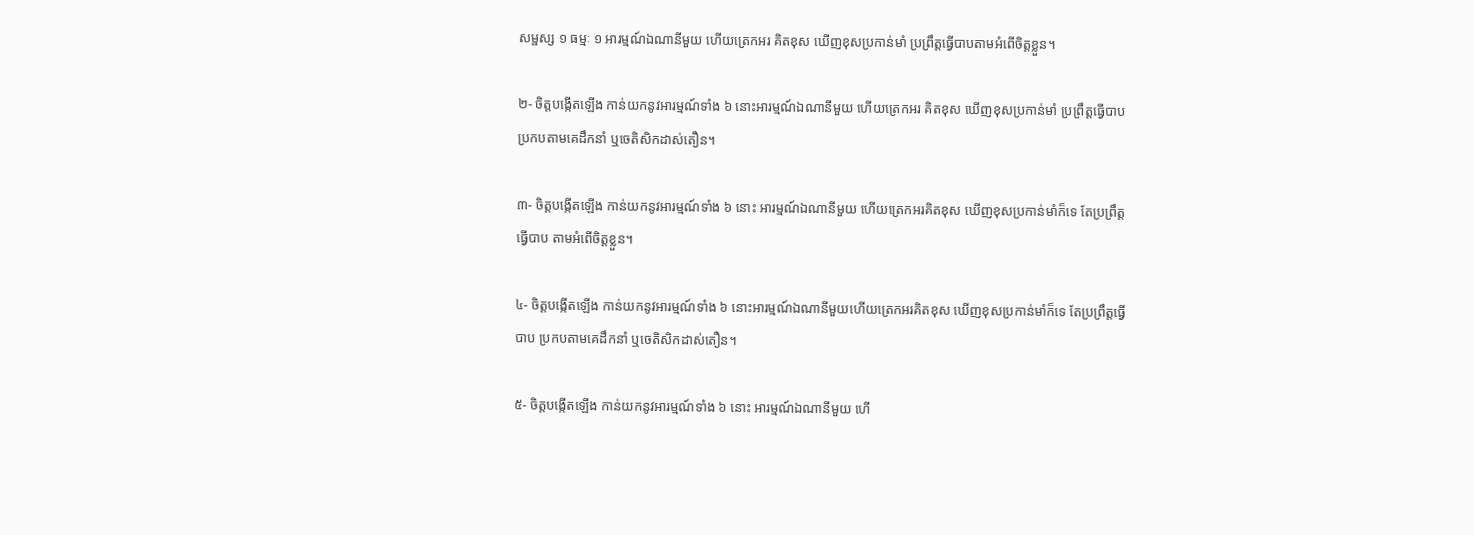សម្ផស្ស ១ ធម្មៈ ១ អារម្មណ៍ឯណានីមួយ ហើយត្រេកអរ គិតខុស ឃើញខុសប្រកាន់មាំ ប្រព្រឹត្តធ្វើបាបតាមអំពើចិត្តខ្លួន។

២- ចិត្តបង្កើតឡើង កាន់យកនូវអារម្មណ៍ទាំង ៦ នោះអារម្មណ៍ឯណានីមួយ ហើយត្រេកអរ គិតខុស ឃើញខុសប្រកាន់មាំ ប្រព្រឹត្តធ្វើបាប ប្រកបតាមគេដឹកនាំ ឬចេតិសិកដាស់តឿន។

៣- ចិត្តបង្កើតឡើង កាន់យកនូវអារម្មណ៍ទាំង ៦ នោះ អារម្មណ៍ឯណានីមួយ ហើយត្រេកអរគិតខុស ឃើញខុសប្រកាន់មាំក៏ទេ តែប្រព្រឹត្តធ្វើបាប តាមអំពើចិត្តខ្លួន។

៤- ចិត្តបង្កើតឡើង កាន់យកនូវអារម្មណ៍ទាំង ៦ នោះអារម្មណ៍ឯណានីមួយហើយត្រេកអរគិតខុស ឃើញខុសប្រកាន់មាំក៏ទេ តែប្រព្រឹត្តធ្វើបាប ប្រកបតាមគេដឹកនាំ ឬចេតិសិកដាស់តឿន។

៥- ចិត្តបង្កើតឡើង កាន់យកនូវអារម្មណ៍ទាំង ៦ នោះ អារម្មណ៍ឯណានីមួយ ហើ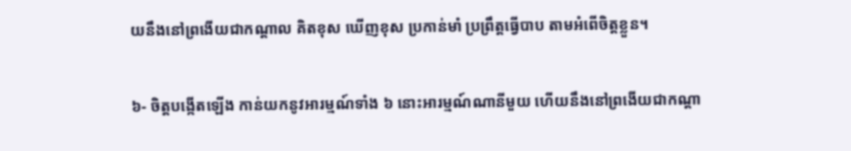យនឹងនៅព្រងើយជាកណ្ដាល គិតខុស ឃើញខុស ប្រកាន់មាំ ប្រព្រឹត្តធ្វើបាប តាមអំពើចិត្តខ្លួន។

៦- ចិត្តបង្កើតឡើង កាន់យកនូវអារម្មណ៍ទាំង ៦ នោះអារម្មណ៍ណានីមួយ ហើយនឹងនៅព្រងើយជាកណ្ដា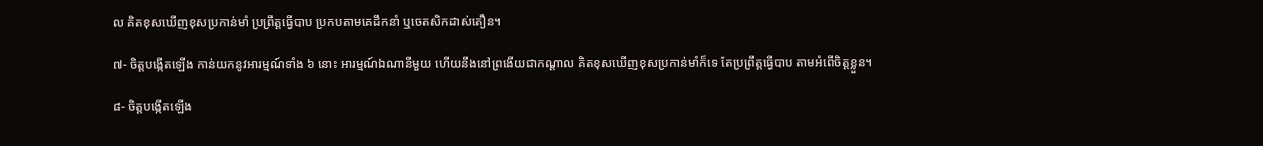ល គិតខុសឃើញខុសប្រកាន់មាំ ប្រព្រឹត្តធ្វើបាប ប្រកបតាមគេដឹកនាំ ឬចេតសិកដាស់តឿន។

៧- ចិត្តបង្កើតឡើង កាន់យកនូវអារម្មណ៍ទាំង ៦ នោះ អារម្មណ៍ឯណានីមួយ ហើយនឹងនៅព្រងើយជាកណ្ដាល គិតខុសឃើញខុសប្រកាន់មាំក៏ទេ តែប្រព្រឹត្តធ្វើបាប តាមអំពើចិត្តខ្លួន។

៨- ចិត្តបង្កើតឡើង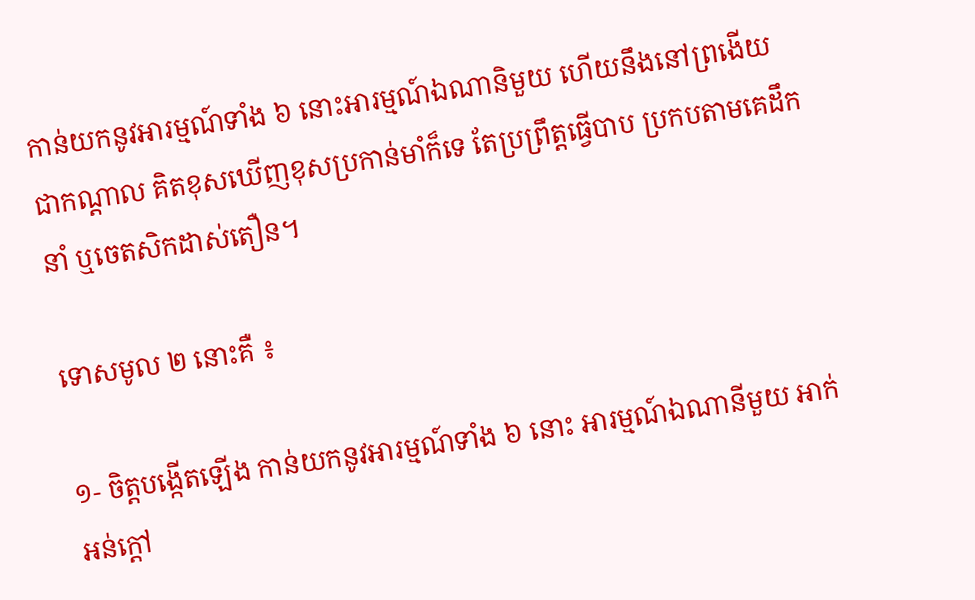កាន់យកនូវអារម្មណ៍ទាំង ៦ នោះអារម្មណ៍ឯណានិមួយ ហើយនឹងនៅព្រងើយជាកណ្ដាល គិតខុសឃើញខុសប្រកាន់មាំក៏ទេ តែប្រព្រឹត្តធ្វើបាប ប្រកបតាមគេដឹកនាំ ឬចេតសិកដាស់តឿន។

ទោសមូល ២ នោះគឺ ៖

១- ចិត្តបង្កើតឡើង កាន់យកនូវអារម្មណ៍ទាំង ៦ នោះ អារម្មណ៍ឯណានីមួយ អាក់អន់ក្ដៅ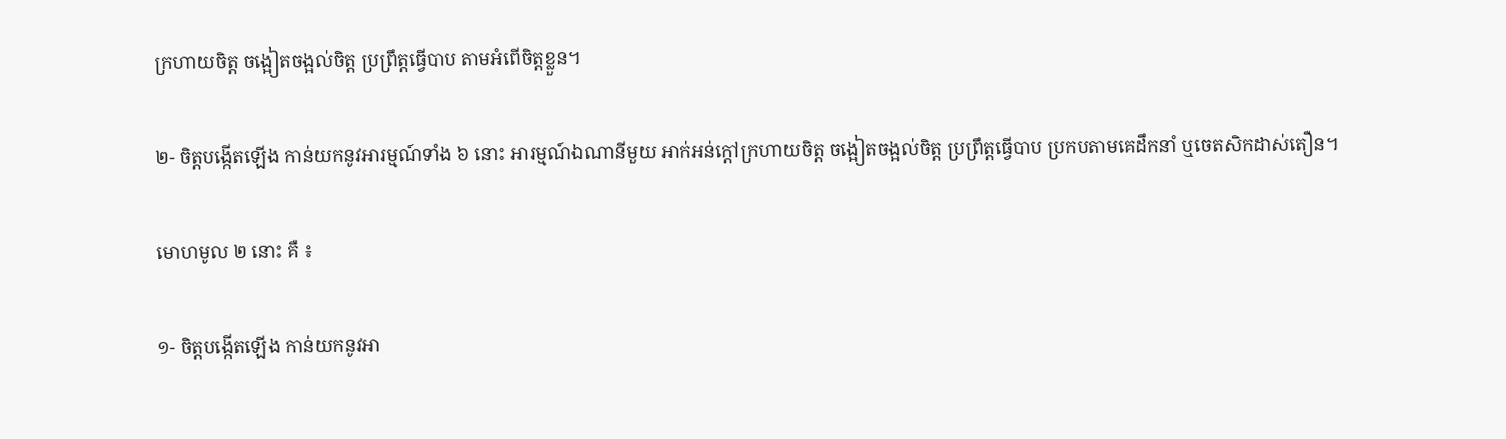ក្រហាយចិត្ត ចង្អៀតចង្អល់ចិត្ត ប្រព្រឹត្តធ្វើបាប តាមអំពើចិត្តខ្លួន។

២- ចិត្តបង្កើតឡើង កាន់យកនូវអារម្មណ៍ទាំង ៦ នោះ អារម្មណ៍ឯណានីមួយ អាក់អន់ក្ដៅក្រហាយចិត្ត ចង្អៀតចង្អល់ចិត្ត ប្រព្រឹត្តធ្វើបាប ប្រកបតាមគេដឹកនាំ ឬចេតសិកដាស់តឿន។

មោហមូល ២ នោះ គឺ ៖

១- ចិត្តបង្កើតឡើង កាន់យកនូវអា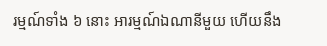រម្មណ៍ទាំង ៦ នោះ អារម្មណ៍ឯណានីមួយ ហើយនឹង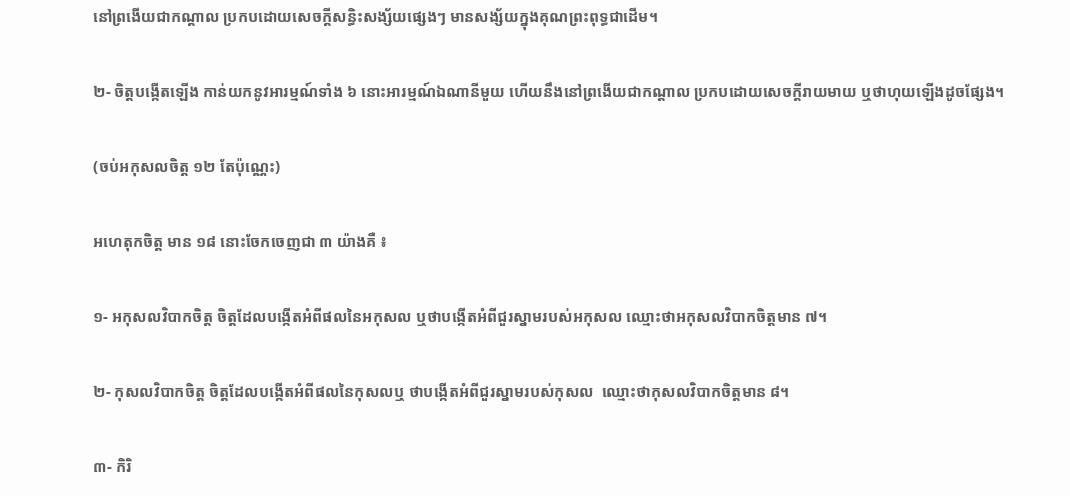នៅព្រងើយជាកណ្ដាល ប្រកបដោយសេចក្ដីសន្ធិះសង្ស័យផ្សេងៗ មានសង្ស័យក្នុងគុណព្រះពុទ្ធជាដើម។

២- ចិត្តបង្កើតឡើង កាន់យកនូវអារម្មណ៍ទាំង ៦ នោះអារម្មណ៍ឯណានីមួយ ហើយនឹងនៅព្រងើយជាកណ្ដាល ប្រកបដោយសេចក្ដីរាយមាយ ឬថាហុយឡើងដូចផ្សែង។

(ចប់អកុសលចិត្ត ១២ តែប៉ុណ្ណេះ)

អហេតុកចិត្ត មាន ១៨ នោះចែកចេញជា ៣ យ៉ាងគឺ ៖

១- អកុសលវិបាកចិត្ត ចិត្តដែលបង្កើតអំពីផលនៃអកុសល ឬថាបង្កើតអំពីជួរស្នាមរបស់អកុសល ឈ្មោះថាអកុសលវិបាកចិត្តមាន ៧។

២- កុសលវិបាកចិត្ត ចិត្តដែលបង្កើតអំពីផលនៃកុសលឬ ថាបង្កើតអំពីជួរស្នាមរបស់កុសល  ឈ្មោះថាកុសលវិបាកចិត្តមាន ៨។

៣- កិរិ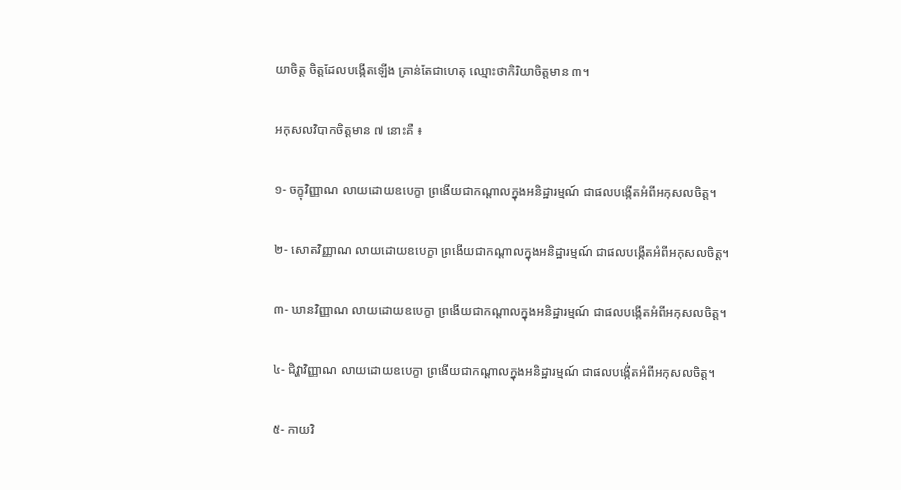យាចិត្ត ចិត្តដែលបង្កើតឡើង គ្រាន់តែជាហេតុ ឈ្មោះថាកិរិយាចិត្តមាន ៣។

អកុសលវិបាកចិត្តមាន ៧ នោះគឺ ៖

១- ចក្ខុវិញ្ញាណ លាយដោយឧបេក្ខា ព្រងើយជាកណ្ដាលក្នុងអនិដ្ឋារម្មណ៍ ជាផលបង្កើតអំពីអកុសលចិត្ត។

២- សោតវិញ្ញាណ លាយដោយឧបេក្ខា ព្រងើយជាកណ្ដាលក្នុងអនិដ្ឋារម្មណ៍ ជាផលបង្កើតអំពីអកុសលចិត្ត។

៣- ឃានវិញ្ញាណ លាយដោយឧបេក្ខា ព្រងើយជាកណ្ដាលក្នុងអនិដ្ឋារម្មណ៍ ជាផលបង្កើតអំពីអកុសលចិត្ត។

៤- ជិវ្ហាវិញ្ញាណ លាយដោយឧបេក្ខា ព្រងើយជាកណ្ដាលក្នុងអនិដ្ឋារម្មណ៍ ជាផលបង្កើ់តអំពីអកុសលចិត្ត។

៥- កាយវិ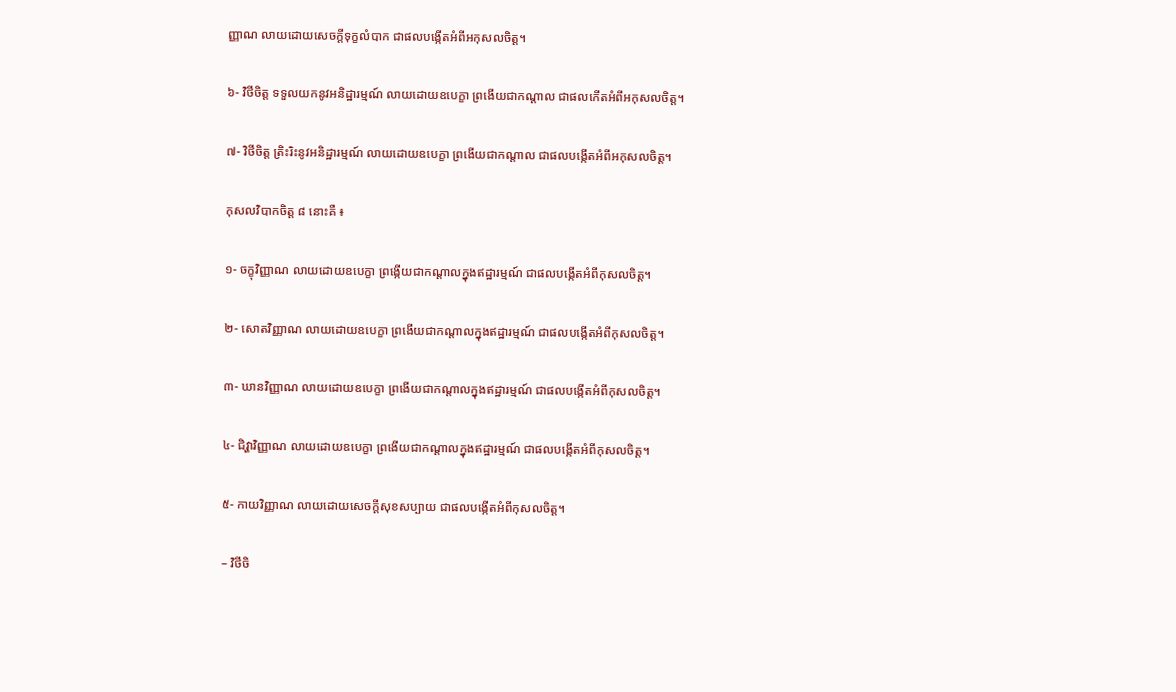ញ្ញាណ លាយដោយសេចក្ដីទុក្ខលំបាក ជាផលបង្កើតអំពីអកុសលចិត្ត។

៦- វិថីចិត្ត ទទួលយកនូវអនិដ្ឋារម្មណ៍ លាយដោយឧបេក្ខា ព្រងើយជាកណ្ដាល ជាផលកើតអំពីអកុសលចិត្ត។

៧- វិថីចិត្ត ត្រិះរិះនូវអនិដ្ឋារម្មណ៍ លាយដោយឧបេក្ខា ព្រងើយជាកណ្ដាល ជាផលបង្កើតអំពីអកុសលចិត្ត។

កុសលវិបាកចិត្ត ៨ នោះគឺ ៖

១- ចក្ខុវិញ្ញាណ លាយដោយឧបេក្ខា ព្រង្កើយជាកណ្ដាលក្នុងឥដ្ឋារម្មណ៍ ជាផលបង្កើតអំពីកុសលចិត្ត។

២- សោតវិញ្ញាណ លាយដោយឧបេក្ខា ព្រងើយជាកណ្ដាលក្នុងឥដ្ឋារម្មណ៍ ជាផលបង្កើតអំពីកុសលចិត្ត។

៣- ឃានវិញ្ញាណ លាយដោយឧបេក្ខា ព្រងើយជាកណ្ដាលក្នុងឥដ្ឋារម្មណ៍ ជាផលបង្កើតអំពីកុសលចិត្ត។

៤- ជិវ្ហាវិញ្ញាណ លាយដោយឧបេក្ខា ព្រងើយជាកណ្ដាលក្នុងឥដ្ឋារម្មណ៍ ជាផលបង្កើតអំពីកុសលចិត្ត។

៥- កាយវិញ្ញាណ លាយដោយសេចក្ដីសុខសប្បាយ ជាផលបង្កើតអំពីកុសលចិត្ត។

– វិថីចិ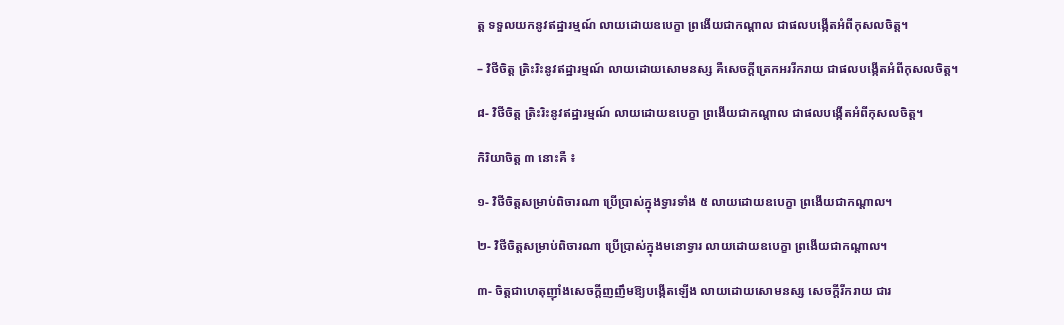ត្ត ទទួលយកនូវឥដ្ឋារម្មណ៍ លាយដោយឧបេក្ខា ព្រងើយជាកណ្ដាល ជាផលបង្កើតអំពីកុសលចិត្ត។

– វិថីចិត្ត ត្រិះរិះនូវឥដ្ឋារម្មណ៍ លាយដោយសោមនស្ស គឺសេចក្ដីត្រេកអររីករាយ ជាផលបង្កើតអំពីកុសលចិត្ត។

៨- វិថីចិត្ត ត្រិះរិះនូវឥដ្ឋារម្មណ៍ លាយដោយឧបេក្ខា ព្រងើយជាកណ្ដាល ជាផលបង្កើតអំពីកុសលចិត្ត។

កិរិយាចិត្ត ៣ នោះគឺ ៖

១- វិថីចិត្តសម្រាប់ពិចារណា ប្រើប្រាស់ក្នុងទ្វារទាំង ៥ លាយដោយឧបេក្ខា ព្រងើយជាកណ្ដាល។

២- វិថីចិត្តសម្រាប់ពិចារណា ប្រើប្រាស់ក្នុងមនោទ្វារ លាយដោយឧបេក្ខា ព្រងើយជាកណ្ដាល។

៣- ចិត្តជាហេតុញ៉ាំងសេចក្ដីញញឹមឱ្យបង្កើតឡើង លាយដោយសោមនស្ស សេចក្ដីរីករាយ ជារ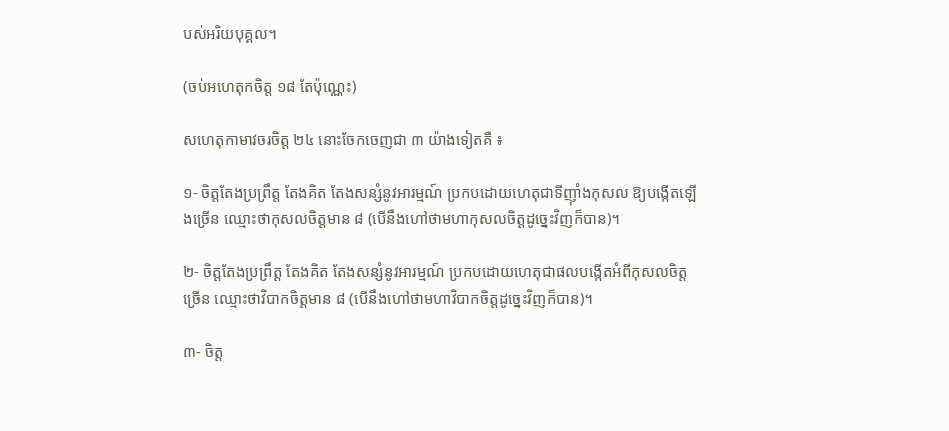បស់អរិយបុគ្គល។

(ចប់អហេតុកចិត្ត ១៨ តែប៉ុណ្ណេះ)

សហេតុកាមាវចរចិត្ត ២៤ នោះចែកចេញជា ៣ យ៉ាងទៀតគឺ ៖

១- ចិត្តតែងប្រព្រឹត្ត តែងគិត តែងសន្សំនូវអារម្មណ៍ ប្រកបដោយហេតុជាទីញ៉ាំងកុសល ឱ្យបង្កើតឡើងច្រើន ឈ្មោះថាកុសលចិត្តមាន ៨ (បើនឹងហៅថាមហាកុសលចិត្តដូច្នេះវិញក៏បាន)។

២- ចិត្តតែងប្រព្រឹត្ត តែងគិត តែងសន្សំនូវអារម្មណ៍ ប្រកបដោយហេតុជាផលបង្កើតអំពីកុសលចិត្តច្រើន ឈ្មោះថាវិបាកចិត្តមាន ៨ (បើនឹងហៅថាមហាវិបាកចិត្តដូច្នេះវិញក៏បាន)។

៣- ចិត្ត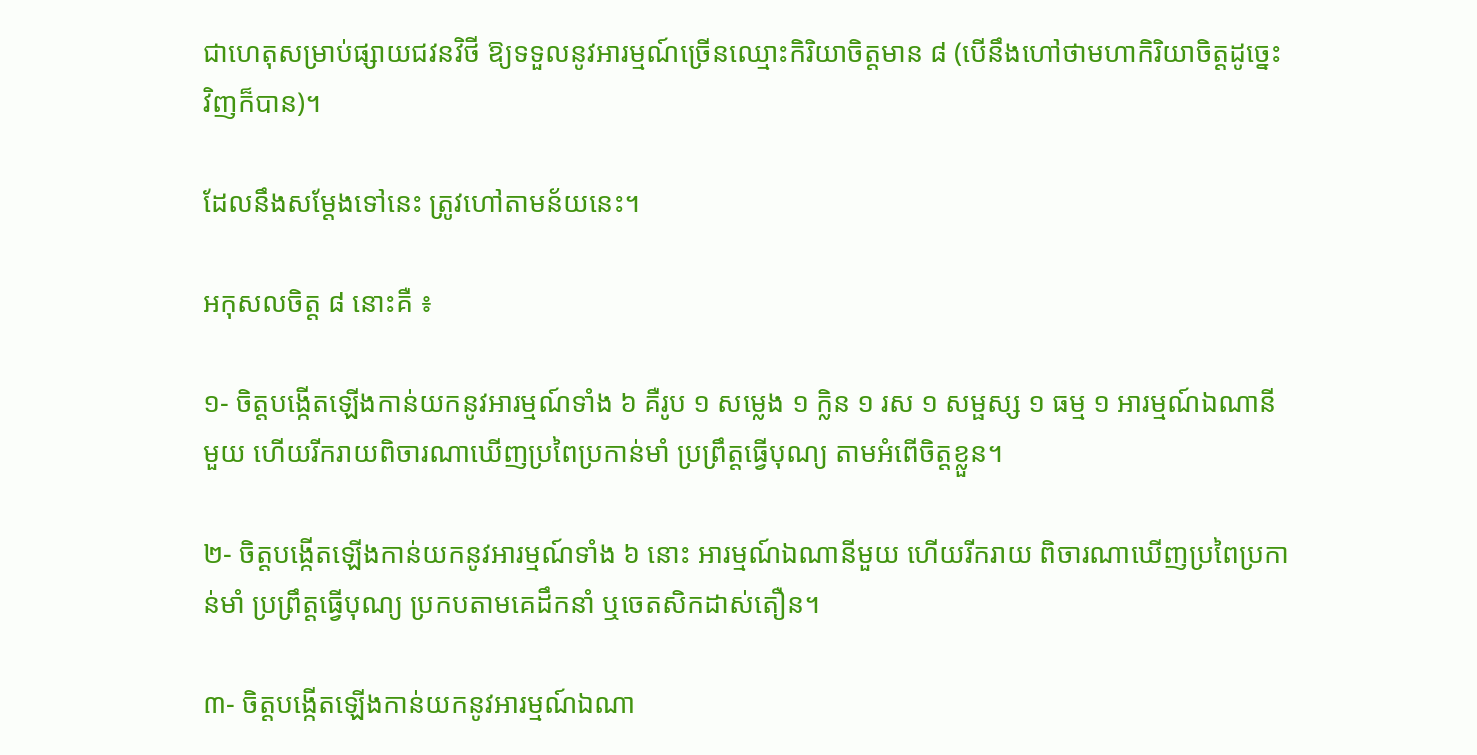ជាហេតុសម្រាប់ផ្សាយជវនវិថី ឱ្យទទួលនូវអារម្មណ៍ច្រើនឈ្មោះកិរិយាចិត្តមាន ៨ (បើនឹងហៅថាមហាកិរិយាចិត្តដូច្នេះវិញក៏បាន)។

ដែលនឹងសម្ដែងទៅនេះ ត្រូវហៅតាមន័យនេះ។

អកុសលចិត្ត ៨ នោះគឺ ៖

១- ចិត្តបង្កើតឡើងកាន់យកនូវអារម្មណ៍ទាំង ៦ គឺរូប ១ សម្លេង ១ ក្លិន ១ រស ១ សម្ផស្ស ១ ធម្ម ១ អារម្មណ៍ឯណានីមួយ ហើយរីករាយពិចារណាឃើញប្រពៃប្រកាន់មាំ ប្រព្រឹត្តធ្វើបុណ្យ តាមអំពើចិត្តខ្លួន។

២- ចិត្តបង្កើតឡើងកាន់យកនូវអារម្មណ៍ទាំង ៦ នោះ អារម្មណ៍ឯណានីមួយ ហើយរីករាយ ពិចារណាឃើញប្រពៃប្រកាន់មាំ ប្រព្រឹត្តធ្វើបុណ្យ ប្រកបតាមគេដឹកនាំ ឬចេតសិកដាស់តឿន។

៣- ចិត្តបង្កើតឡើងកាន់យកនូវអារម្មណ៍ឯណា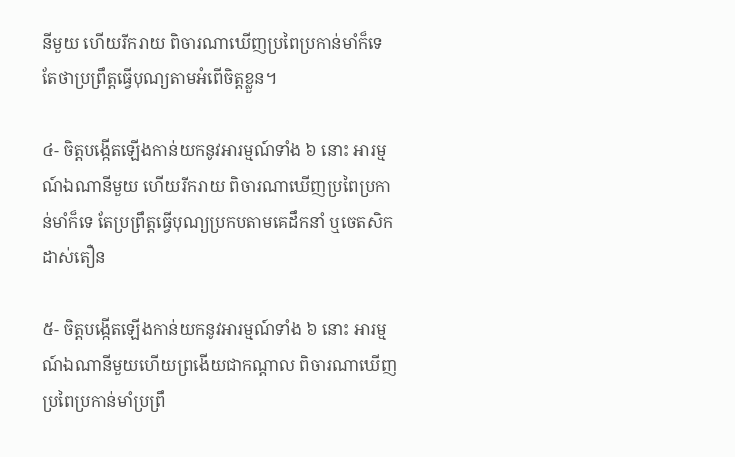នីមួយ ហើយរីករាយ ពិចារណាឃើញប្រពៃប្រកាន់មាំក៏ទេ តែថាប្រព្រឹត្តធ្វើបុណ្យតាមអំពើចិត្តខ្លួន។

៤- ចិត្តបង្កើតឡើងកាន់យកនូវអារម្មណ៍ទាំង ៦ នោះ អារម្មណ៍ឯណានីមួយ ហើយរីករាយ ពិចារណាឃើញប្រពៃប្រកាន់មាំក៏ទេ តែប្រព្រឹត្តធ្វើបុណ្យប្រកបតាមគេដឹកនាំ ឬចេតសិកដាស់តឿន

៥- ចិត្តបង្កើតឡើងកាន់យកនូវអារម្មណ៍ទាំង ៦ នោះ អារម្មណ៍ឯណានីមួយហើយព្រងើយជាកណ្ដាល ពិចារណាឃើញប្រពៃប្រកាន់មាំប្រព្រឹ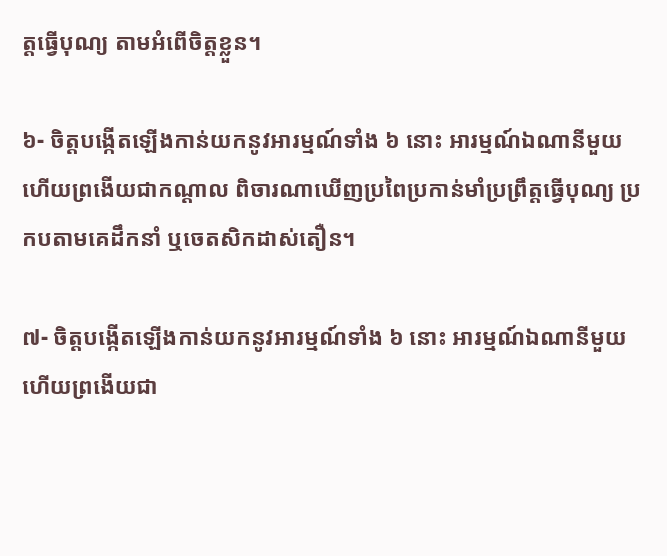ត្តធ្វើបុណ្យ តាមអំពើចិត្តខ្លួន។

៦- ចិត្តបង្កើតឡើងកាន់យកនូវអារម្មណ៍ទាំង ៦ នោះ អារម្មណ៍ឯណានីមួយហើយព្រងើយជាកណ្ដាល ពិចារណាឃើញប្រពៃប្រកាន់មាំប្រព្រឹត្តធ្វើបុណ្យ ប្រកបតាមគេដឹកនាំ ឬចេតសិកដាស់តឿន។

៧- ចិត្តបង្កើតឡើងកាន់យកនូវអារម្មណ៍ទាំង ៦ នោះ អារម្មណ៍ឯណានីមួយ ហើយព្រងើយជា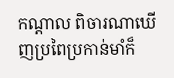កណ្ដាល ពិចារណាឃើញប្រពៃប្រកាន់មាំក៏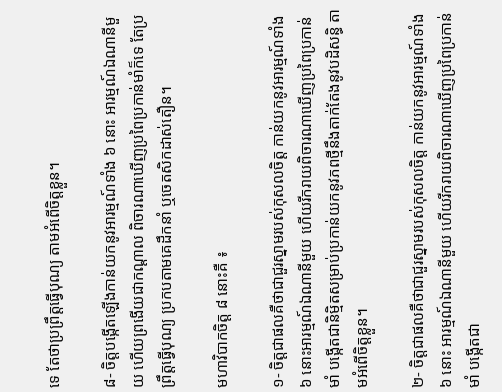ទេ តែថាប្រព្រឹត្តធ្វើបុណ្យ តាមអំពើចិត្តខ្លួន។

៨- ចិត្តបង្កើតឡើងកាន់យកនូវអារម្មណ៍ទាំង ៦ នោះ អារម្មណ៍ឯណានីមួយ ហើយព្រងើយជាកណ្ដាល ពិចារណាឃើញប្រពៃប្រកាន់មាំក៏ទេ តែប្រព្រឹត្តធ្វើបុណ្យ ប្រកបតាមគេដឹកនាំ ឬចេតសិកដាស់តឿន។

មហាវិបាកចិត្ត ៨ នោះគឺ ៖

១- ចិត្តជាផលគឺថាជាជួរស្នាមរបស់កុសលចិត្ត កាន់យកនូវអារម្មណ៍ទាំង ៦ នោះអារម្មណ៍ឯណានីមួយ ហើយរីករាយពិចារណាឃើញប្រពៃប្រកាន់មាំ បង្កើតជានិមិ្មតសម្រាប់ប្រកាន់យកនូវភពថ្មីនឹងតាក់តែងនូវបដិសន្ធិ តាមអំពើចិត្តខ្លួន។

២- ចិត្តជាផលគឺថាជាជួរស្នាមរបស់កុសលចិត្ត កាន់យកនូវអារម្មណ៍ទាំង ៦ នោះ អារម្មណ៍ឯណានីមួយ ហើយរីករាយពិចារណាឃើញប្រពៃប្រកាន់មាំ បង្កើតជា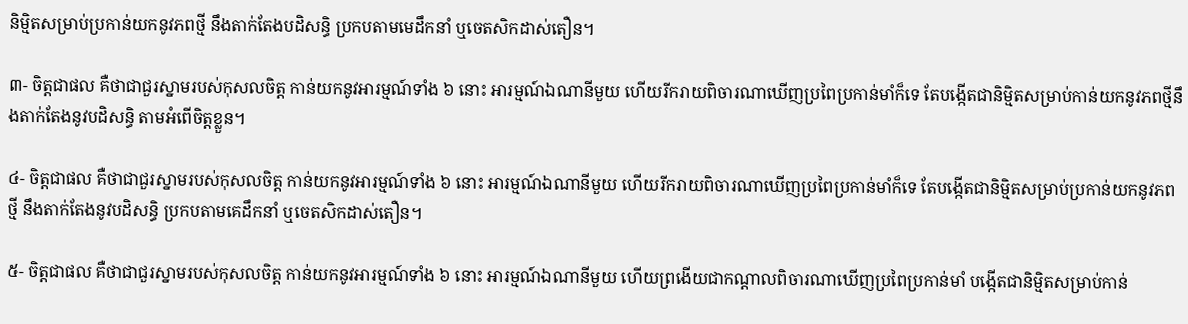និម្មិតសម្រាប់ប្រកាន់យកនូវភពថ្មី នឹងតាក់តែងបដិសន្ធិ ប្រកបតាមមេដឹកនាំ ឬចេតសិកដាស់តឿន។

៣- ចិត្តជាផល គឺថាជាជួរស្នាមរបស់កុសលចិត្ត កាន់យកនូវអារម្មណ៍ទាំង ៦ នោះ អារម្មណ៍ឯណានីមួយ ហើយរីករាយពិចារណាឃើញប្រពៃប្រកាន់មាំក៏ទេ តែបង្កើតជានិម្មិតសម្រាប់កាន់យកនូវភពថ្មីនឹងតាក់តែងនូវបដិសន្ធិ តាមអំពើចិត្តខ្លួន។

៤- ចិត្តជាផល គឺថាជាជួរស្នាមរបស់កុសលចិត្ត កាន់យកនូវអារម្មណ៍ទាំង ៦ នោះ អារម្មណ៍ឯណានីមួយ ហើយរីករាយពិចារណាឃើញប្រពៃប្រកាន់មាំក៏ទេ តែបង្កើតជានិម្មិតសម្រាប់ប្រកាន់យកនូវភពថ្មី នឹងតាក់តែងនូវបដិសន្ធិ ប្រកបតាមគេដឹកនាំ ឬចេតសិកដាស់តឿន។

៥- ចិត្តជាផល គឺថាជាជួរស្នាមរបស់កុសលចិត្ត កាន់យកនូវអារម្មណ៍ទាំង ៦ នោះ អារម្មណ៍ឯណានីមួយ ហើយព្រងើយជាកណ្ដាលពិចារណាឃើញប្រពៃប្រកាន់មាំ បង្កើតជានិម្មិតសម្រាប់កាន់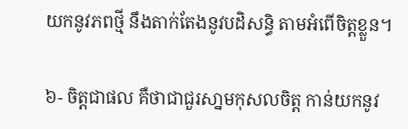យកនូវភពថ្មី នឹងតាក់តែងនូវបដិសន្ធិ តាមអំពើចិត្តខ្លួន។

៦- ចិត្តជាផល គឺថាជាជួរសា្នមកុសលចិត្ត កាន់យកនូវ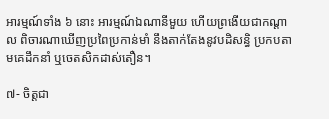អារម្មណ៍ទាំង ៦ នោះ អារម្មណ៍ឯណានីមួយ ហើយព្រងើយជាកណ្ដាល ពិចារណាឃើញប្រពៃប្រកាន់មាំ នឹងតាក់តែងនូវបដិសន្ធិ ប្រកបតាមគេដឹកនាំ ឬចេតសិកដាស់តឿន។

៧- ចិត្តជា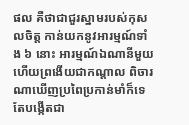ផល គឺថាជាជួរស្នាមរបស់កុសលចិត្ត កាន់យកនូវអារម្មណ៍ទាំង ៦ នោះ អារម្មណ៍ឯណានីមួយ ហើយព្រងើយជាកណ្ដាល ពិចារណាឃើញប្រពៃប្រកាន់មាំក៏ទេ តែបង្កើតជា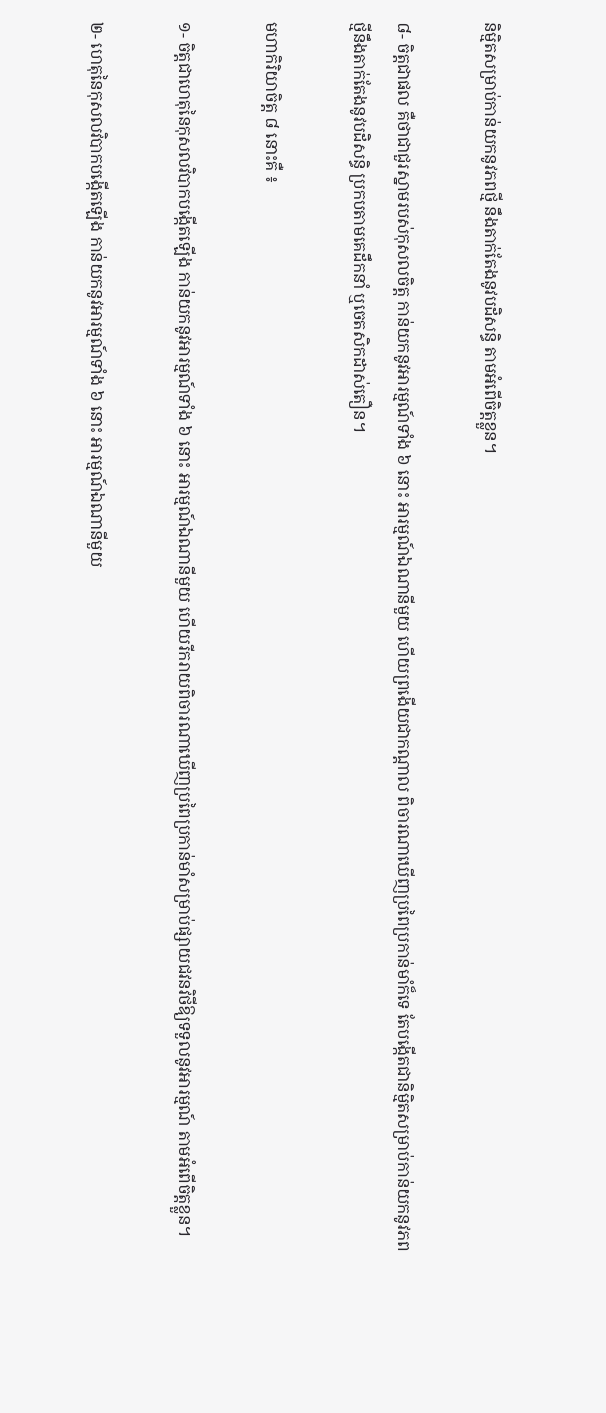និម្មិតសម្រាប់កាន់យកនូវភពថ្មី នឹងតាក់តែងនូវបដិសន្ធិ តាមអំពើចិត្តខ្លួន។

៨- ចិត្តជាផល គឺថាជាជួរស្នាមរបស់កុសលចិត្ត កាន់យកនូវអារម្មណ៍ទាំង ៦ នោះ អារម្មណ៍ឯណានីមួយ ហើយព្រងើយជាកណ្ដាល ពិចារណាឃើញប្រពៃប្រកាន់មាំក៏ទេ តែបង្កើតជានិម្មិតសម្រាប់កាន់យកនូវភពថ្មីនឹងតាក់តែងនូវបដិសន្ធិ ប្រកបតាមគេដឹកនាំ ឬចេតសិកដាស់តឿន។

មហាកិរិយាចិត្ត ៨ នោះគឺ ៖

១- ចិត្តជាហេតុនៃកុសលវិបាកបង្កើតឡើង កាន់យកនូវអារម្មណ៍ទាំង ៦ នោះ អារម្មណ៍ឯណានីមួយ ហើយរីករាយពិចារណាឃើញប្រពៃប្រកាន់មាំសម្រាប់ផ្សាយជវនវិថីឱ្យទទួលនូវអារម្មណ៍ តាមអំពើចិត្តខ្លួន។

២- ហេតុនៃកុសលវិបាកបង្កើតឡើង កាន់យកនូវអារម្មណ៍ទាំង ៦ នោះ អារម្មណ៍ឯណានីមួយ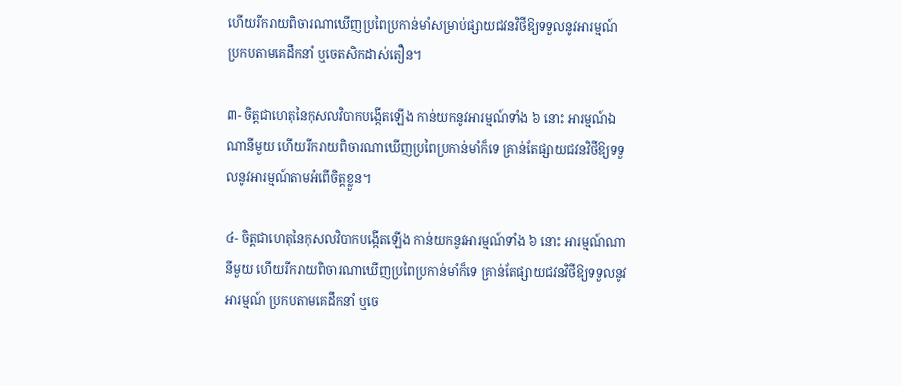ហើយរីករាយពិចារណាឃើញប្រពៃប្រកាន់មាំសម្រាប់ផ្សាយជវនវិថីឱ្យទទួលនូវអារម្មណ៍ ប្រកបតាមគេដឹកនាំ ឬចេតសិកដាស់តឿន។

៣- ចិត្តជាហេតុនៃកុសលវិបាកបង្កើតឡើង កាន់យកនូវអារម្មណ៍ទាំង ៦ នោះ អារម្មណ៍ឯណានីមួយ ហើយរីករាយពិចារណាឃើញប្រពៃប្រកាន់មាំក៏ទេ គ្រាន់តែផ្សាយជវនវិថីឱ្យទទួលនូវអារម្មណ៍តាមអំពើចិត្តខ្លួន។

៤- ចិត្តជាហេតុនៃកុសលវិបាកបង្កើតឡើង កាន់យកនូវអារម្មណ៍ទាំង ៦ នោះ អារម្មណ៍ណានីមួយ ហើយរីករាយពិចារណាឃើញប្រពៃប្រកាន់មាំក៏ទេ គ្រាន់តែផ្សាយជវនវិថីឱ្យទទួលនូវអារម្មណ៍ ប្រកបតាមគេដឹកនាំ ឬចេ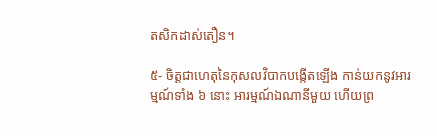តសិកដាស់តឿន។

៥- ចិត្តជាហេតុនៃកុសលវិបាកបង្កើតឡើង កាន់យកនូវអារម្មណ៍ទាំង ៦ នោះ អារម្មណ៍ឯណានីមួយ ហើយព្រ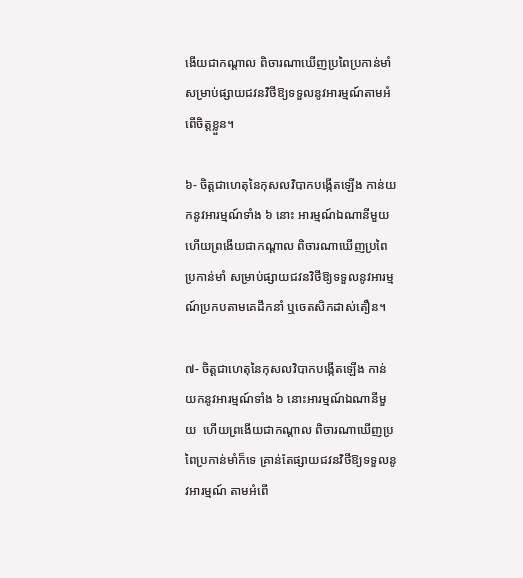ងើយជាកណ្ដាល ពិចារណាឃើញប្រពៃប្រកាន់មាំ សម្រាប់ផ្សាយជវនវិថីឱ្យទទួលនូវអារម្មណ៍តាមអំពើចិត្តខ្លួន។

៦- ចិត្តជាហេតុនៃកុសលវិបាកបង្កើតឡើង កាន់យកនូវអារម្មណ៍ទាំង ៦ នោះ អារម្មណ៍ឯណានីមួយ ហើយព្រងើយជាកណ្ដាល ពិចារណាឃើញប្រពៃប្រកាន់មាំ សម្រាប់ផ្សាយជវនវិថីឱ្យទទួលនូវអារម្មណ៍ប្រកបតាមគេដឹកនាំ ឬចេតសិកដាស់តឿន។

៧- ចិត្តជាហេតុនៃកុសលវិបាកបង្កើតឡើង កាន់យកនូវអារម្មណ៍ទាំង ៦ នោះអារម្មណ៍ឯណានីមួយ  ហើយព្រងើយជាកណ្ដាល ពិចារណាឃើញប្រពៃប្រកាន់មាំក៏ទេ គ្រាន់តែផ្សាយជវនវិថីឱ្យទទួលនូវអារម្មណ៍ តាមអំពើ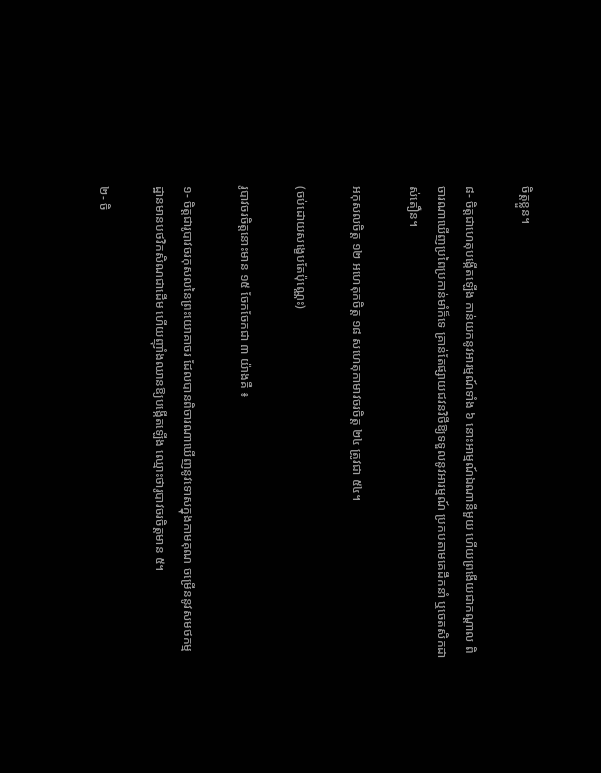ចិត្តខ្លួន។

៨- ចិត្តជាហេតុបង្កើតឡើង កាន់យកនូវអារម្មណ៍ទាំង ៦ នោះអាម្មណ៍ឯណានីមួយ ហើយព្រងើយជាកណ្ដាល ពិចារណាឃើញប្រពៃប្រកាន់មាំក៏ទេ គ្រាន់តែផ្សាយជវនវិថីឱ្យទទួលនូវអារម្មណ៍ ប្រកបតាមគេដឹកនាំ ឬចេតសិកដាស់តឿន។

អកុសលចិត្ត ១២ អហេតុកចិត្ត ១៨ សហេតុកាមាវចរចិត្ត ២៤ ត្រូវជា ៥៤។

(ចប់ដោយសង្ខេបតែប៉ុណ្ណេះ)

រូបាវចរចិត្តនោះមាន ១៥ ចែកចែកជា ៣ យ៉ាងគឺ ៖

១- ចិត្តជារូបាវចរកុសលនៃព្រះយោគាចរ ដែលបានពិចារណាឃើញនូវទោសក្នុងកាមគុណ ចម្រើននូវសមថកម្មដ្ឋានមានបថវិកសិណជាដើម ហើយញ៉ាំងឈានឱ្យបង្កើតឡើង ឈ្មោះថារូបាវចរចិត្តមាន ៥។

២- ចិ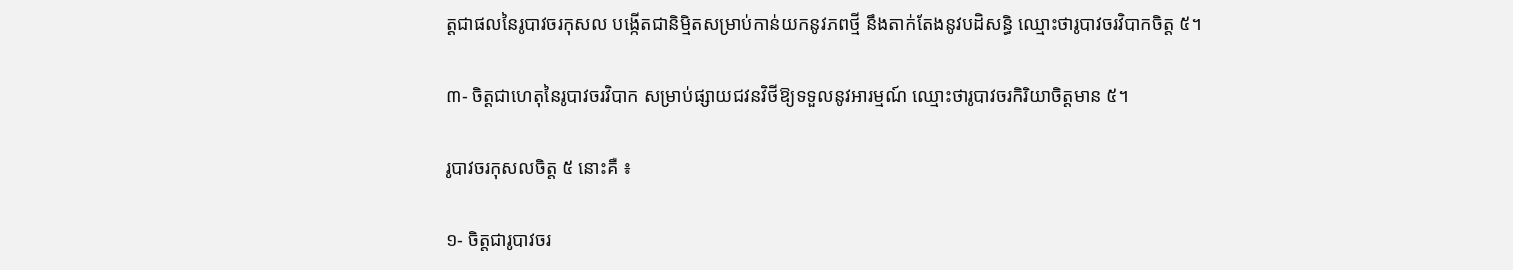ត្តជាផលនៃរូបាវចរកុសល បង្កើតជានិម្មិតសម្រាប់កាន់យកនូវភពថ្មី នឹងតាក់តែងនូវបដិសន្ធិ ឈ្មោះថារូបាវចរវិបាកចិត្ត ៥។

៣- ចិត្តជាហេតុនៃរូបាវចរវិបាក សម្រាប់ផ្សាយជវនវិថីឱ្យទទួលនូវអារម្មណ៍ ឈ្មោះថារូបាវចរកិរិយាចិត្តមាន ៥។

រូបាវចរកុសលចិត្ត ៥ នោះគឺ ៖

១- ចិត្តជារូបាវចរ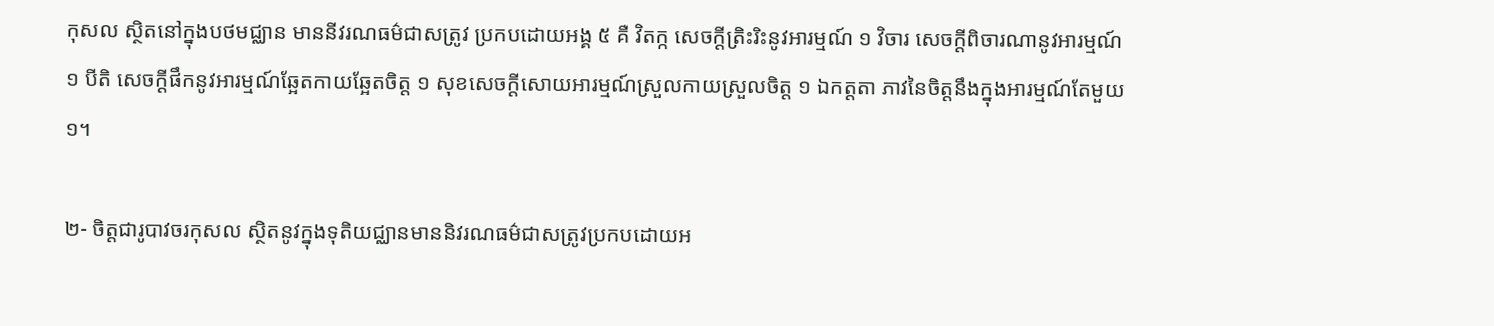កុសល ស្ថិតនៅក្នុងបថមជ្ឈាន មាននីវរណធម៌ជាសត្រូវ ប្រកបដោយអង្គ ៥ គឺ វិតក្ក សេចក្ដីត្រិះរិះនូវអារម្មណ៍ ១ វិចារ សេចក្ដីពិចារណានូវអារម្មណ៍ ១ បីតិ សេចក្ដីផឹកនូវអារម្មណ៍ឆ្អែតកាយឆ្អែតចិត្ត ១ សុខសេចក្ដីសោយអារម្មណ៍ស្រួលកាយស្រួលចិត្ត ១ ឯកត្តតា ភាវនៃចិត្តនឹងក្នុងអារម្មណ៍តែមួយ ១។

២- ចិត្តជារូបាវចរកុសល ស្ថិតនូវក្នុងទុតិយជ្ឈានមាននិវរណធម៌ជាសត្រូវប្រកបដោយអ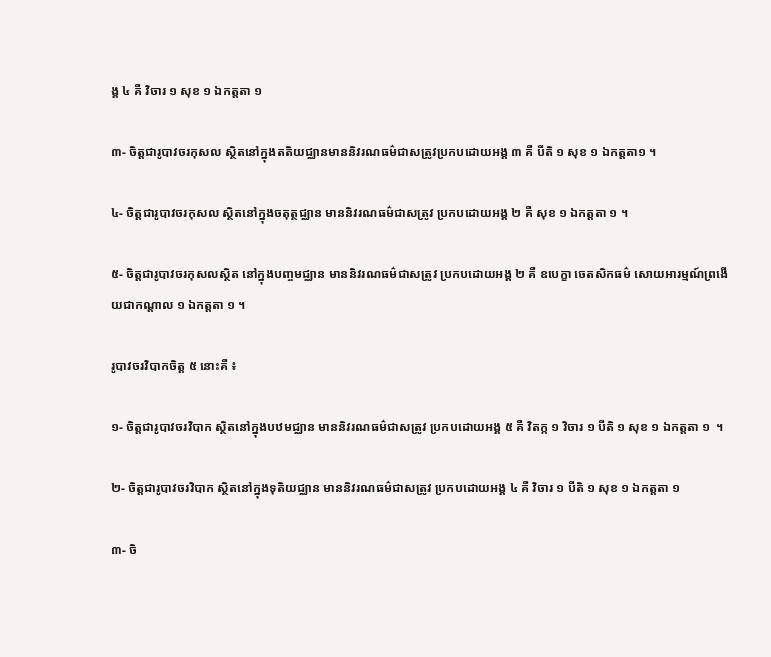ង្គ ៤ គឺ វិចារ ១ សុខ ១ ឯកត្តតា ១

៣- ចិត្តជារូបាវចរកុសល ស្ថិតនៅក្នុងតតិយជ្ឈានមាននិវរណធម៌ជាសត្រូវប្រកបដោយអង្គ ៣ គឺ បីតិ ១ សុខ ១ ឯកត្តតា១ ។

៤- ចិត្តជារូបាវចរកុសល ស្ថិតនៅក្នុងចតុត្ថជ្ឈាន មាននិវរណធម៌ជាសត្រូវ ប្រកបដោយអង្គ ២ គឺ សុខ ១ ឯកត្តតា ១ ។

៥- ចិត្តជារូបាវចរកុសលស្ថិត នៅក្នុងបញ្ចមជ្ឈាន មាននិវរណធម៌ជាសត្រូវ ប្រកបដោយអង្គ ២ គឺ ឧបេក្ខា ចេតសិកធម៌ សោយអារម្មណ៍ព្រងើយជាកណ្ដាល ១ ឯកត្តតា ១ ។

រូបាវចរវិបាកចិត្ត ៥ នោះគឺ ៖

១- ចិត្តជារូបាវចរវិបាក ស្ថិតនៅក្នុងបឋមជ្ឈាន មាននិវរណធម៌ជាសត្រូវ ប្រកបដោយអង្គ ៥ គឺ វិតក្ក ១ វិចារ ១ បីតិ ១ សុខ ១ ឯកត្តតា ១  ។

២- ចិត្តជារូបាវចរវិបាក ស្ថិតនៅក្នុងទុតិយជ្ឈាន មាននិវរណធម៌ជាសត្រូវ ប្រកបដោយអង្គ ៤ គឺ វិចារ ១ បីតិ ១ សុខ ១ ឯកត្តតា ១

៣- ចិ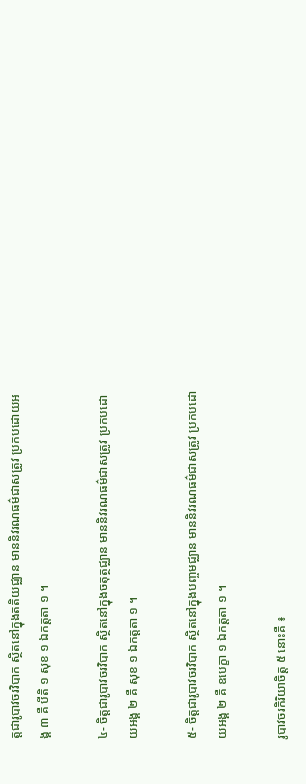ត្តជារូបាវចរវិបាក ស្ថិតនៅក្នុងតតិយជ្ឈាន មាននិវរណធម៌ជាសត្រូវ ប្រកបដោយអង្គ ៣ គឺ បីតិ ១ សុខ ១ ឯកត្តតា ១ ។

៤- ចិត្តជារូបាវចរវិបាក ស្ថិតនៅក្នុងចតុត្ថជ្ឈាន មាននិវរណធម៌ជាសត្រូវ ប្រកបដោយអង្គ ២ គឺ សុខ ១ ឯកត្តតា ១ ។

៥- ចិត្តជារូបាវចរវិបាក ស្ថិតនៅក្នុងបញ្ចមជ្ឈាន មាននិវរណធម៌ជាសត្រូវ ប្រកបដោយអង្គ ២ គឺ ឧបេក្ខា ១ ឯកត្តតា ១ ។

រូបាវចរកិរិយាចិត្ត ៥ នោះគឺ ៖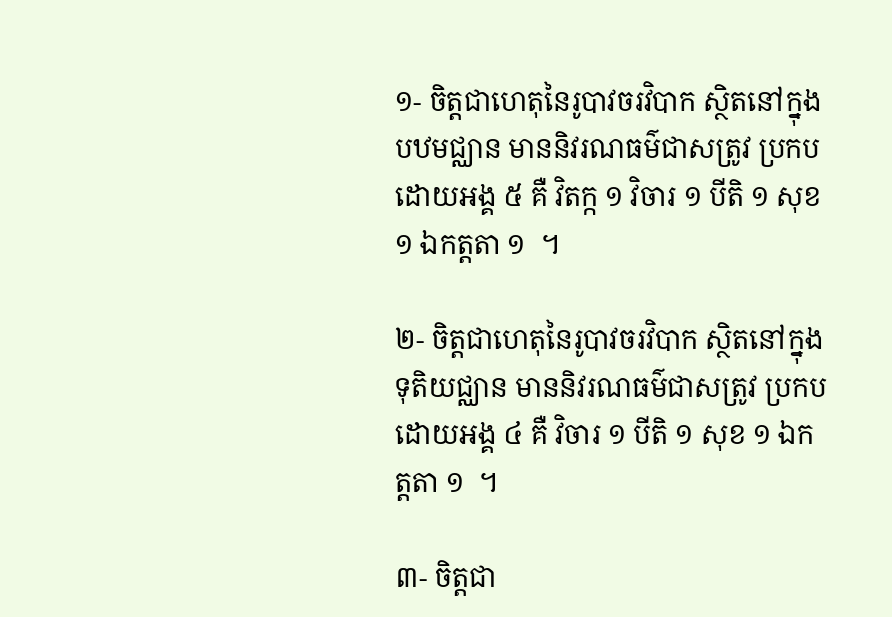១- ចិត្តជាហេតុនៃរូបាវចរវិបាក ស្ថិតនៅក្នុងបឋមជ្ឈាន មាននិវរណធម៌ជាសត្រូវ ប្រកបដោយអង្គ ៥ គឺ វិតក្ក ១ វិចារ ១ បីតិ ១ សុខ ១ ឯកត្តតា ១  ។

២- ចិត្តជាហេតុនៃរូបាវចរវិបាក ស្ថិតនៅក្នុងទុតិយជ្ឈាន មាននិវរណធម៌ជាសត្រូវ ប្រកបដោយអង្គ ៤ គឺ វិចារ ១ បីតិ ១ សុខ ១ ឯកត្តតា ១  ។

៣- ចិត្តជា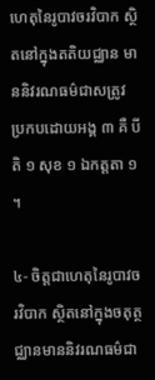ហេតុនៃរូបាវចរវិបាក ស្ថិតនៅក្នុងតតិយជ្ឈាន មាននិវរណធម៌ជាសត្រូវ ប្រកបដោយអង្គ ៣ គឺ បីតិ ១ សុខ ១ ឯកត្តតា ១  ។

៤- ចិត្តជាហេតុនៃរូបាវចរវិបាក ស្ថិតនៅក្នុងចតុត្ថជ្ឈានមាននិវរណធម៌ជា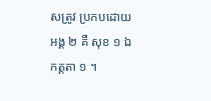សត្រូវ ប្រកបដោយអង្គ ២ គឺ សុខ ១ ឯកត្តតា ១ ។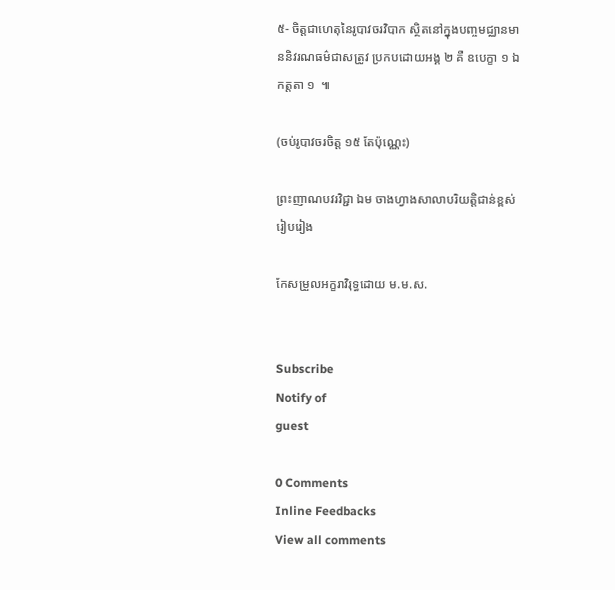៥- ចិត្តជាហេតុនៃរូបាវចរវិបាក ស្ថិតនៅក្នុងបញ្ចមជ្ឈានមាននិវរណធម៌ជាសត្រូវ ប្រកបដោយអង្គ ២ គឺ ឧបេក្ខា ១ ឯកត្តតា ១  ៕

(ចប់រូបាវចរចិត្ត ១៥ តែប៉ុណ្ណេះ)

ព្រះញាណបវរវិជ្ជា ឯម ចាងហ្វាងសាលាបរិយត្តិជាន់ខ្ពស់
រៀបរៀង

កែសម្រួលអក្ខរាវិរុទ្ធដោយ ម.ម.ស.


Subscribe
Notify of
guest

0 Comments
Inline Feedbacks
View all comments